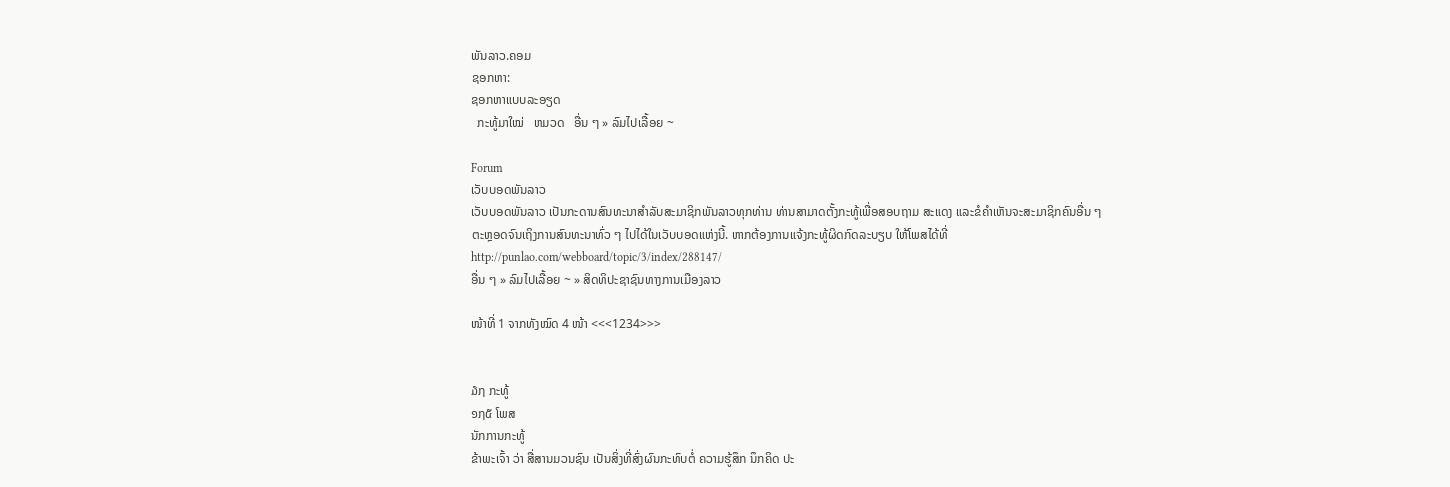ພັນລາວ.ຄອມ
ຊອກຫາ:
ຊອກຫາແບບລະອຽດ
  ກະທູ້ມາໃໝ່   ຫມວດ   ອື່ນ ໆ » ລົມໄປເລື້ອຍ ~

Forum
ເວັບບອດພັນລາວ
ເວັບບອດພັນລາວ ເປັນກະດານສົນທະນາສຳລັບສະມາຊິກພັນລາວທຸກທ່ານ ທ່ານສາມາດຕັ້ງກະທູ້ເພື່ອສອບຖາມ ສະແດງ ແລະຂໍຄຳເຫັນຈະສະມາຊິກຄົນອື່ນ ໆ ຕະຫຼອດຈົນເຖິງການສົນທະນາທົ່ວ ໆ ໄປໄດ້ໃນເວັບບອດແຫ່ງນີ້. ຫາກຕ້ອງການແຈ້ງກະທູ້ຜິດກົດລະບຽບ ໃຫ້ໂພສໄດ້ທີ່ http://punlao.com/webboard/topic/3/index/288147/
ອື່ນ ໆ » ລົມໄປເລື້ອຍ ~ » ສິດທິປະຊາຊົນທາງການເມືອງລາວ

ໜ້າທີ່ 1 ຈາກທັງໝົດ 4 ໜ້າ <<<1234>>>


໓໗ ກະທູ້
໑໗໕ ໂພສ
ນັກການກະທູ້
ຂ້າພະເຈົ້າ ວ່າ ສື່ສານມວນຊົນ ເປັນສິ່ງທີ່ສົ່ງຜົນກະທົບຕໍ່ ຄວາມຮູ້ສຶກ ນຶກຄິດ ປະ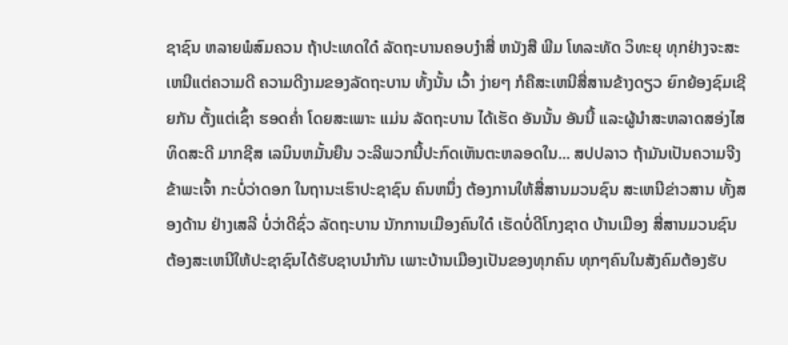ຊາຊົນ ຫລາຍພໍສົມຄວນ ຖ້າປະເທດໃດ໋ ລັດຖະບານຄອບງຳສື່ ຫນັງສື ພີມ ໂທລະທັດ ວິທະຍຸ ທຸກຢ່າງຈະສະເຫນີແຕ່ຄວາມດີ ຄວາມດີງາມຂອງລັດຖະບານ ທັ້ງນັ້ນ ເວົ້າ ງ່າຍໆ ກໍຄືສະເຫນີສື່ສານຂ້າງດຽວ ຍົກຍ້ອງຊົມເຊີຍກັນ ຕັ້ງແຕ່ເຊົ້າ ຮອດຄ່ຳ ໂດຍສະເພາະ ແມ່ນ ລັດຖະບານ ໄດ້ເຮັດ ອັນນັ້ນ ອັນນີ້ ແລະຜູ້ນຳສະຫລາດສອ່ງໄສ ທິດສະດີ ມາກຊີສ ເລນິນຫມັ້ນຍືນ ວະລີພວກນີ້ປະກົດເຫັນຕະຫລອດໃນ... ສປປລາວ ຖ້າມັນເປັນຄວາມຈີງຂ້າພະເຈົ້າ ກະບໍ່ວ່າດອກ ໃນຖານະເຮົາປະຊາຊົນ ຄົນຫນຶ່ງ ຕ້ອງການໃຫ້ສື່ສານມວນຊົນ ສະເຫນີຂ່າວສານ ທັ້ງສອງດ້ານ ຢ່າງເສລີ ບໍ່ວ່າດີຊົ່ວ ລັດຖະບານ ນັກການເມືອງຄົນໃດ໋ ເຮັດບໍ່ດີໂກງຊາດ ບ້ານເມືອງ ສື່ສານມວນຊົນ ຕ້ອງສະເຫນີໃຫ້ປະຊາຊົນໄດ້ຮັບຊາບນຳກັນ ເພາະບ້ານເມືອງເປັນຂອງທຸກຄົນ ທຸກໆຄົນໃນສັງຄົມຕ້ອງຮັບ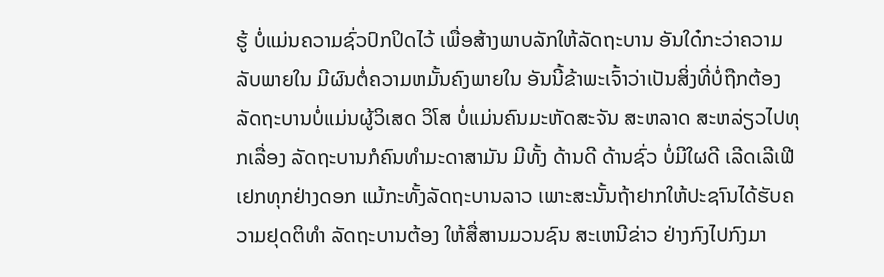ຮູ້ ບໍ່ແມ່ນຄວາມຊົ່ວປົກປິດໄວ້ ເພື່ອສ້າງພາບລັກໃຫ້ລັດຖະບານ ອັນໃດ໋ກະວ່າຄວາມລັບພາຍໃນ ມີຜົນຕໍ່ຄວາມຫມັ້ນຄົງພາຍໃນ ອັນນີ້ຂ້າພະເຈົ້າວ່າເປັນສິ່ງທີ່ບໍ່ຖືກຕ້ອງ ລັດຖະບານບໍ່ແມ່ນຜູ້ວິເສດ ວິໂສ ບໍ່ແມ່ນຄົນມະຫັດສະຈັນ ສະຫລາດ ສະຫລ່ຽວໄປທຸກເລື່ອງ ລັດຖະບານກໍຄົນທຳມະດາສາມັນ ມີທັ້ງ ດ້ານດີ ດ້ານຊົ່ວ ບໍ່ມີໃຜດີ ເລີດເລີເຟີເຢກທຸກຢ່າງດອກ ແມ້ກະທັ້ງລັດຖະບານລາວ ເພາະສະນັ້ນຖ້າຢາກໃຫ້ປະຊາົນໄດ້ຮັບຄວາມຢຸດຕິທຳ ລັດຖະບານຕ້ອງ ໃຫ້ສື່ສານມວນຊົນ ສະເຫນີຂ່າວ ຢ່າງກົງໄປກົງມາ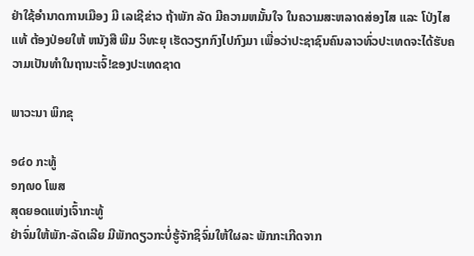ຢ່າໃຊ້ອຳນາດການເມືອງ ມີ ເລເຊີຂ່າວ ຖ້າພັກ ລັດ ມີຄວາມຫມັ້ນໃຈ ໃນຄວາມສະຫລາດສ່ອງໄສ ແລະ ໂປ່ງໄສແທ້ ຕ້ອງປ່ອຍໃຫ້ ຫນັງສື ພີມ ວິທະຍຸ ເຮັດວຽກກົງໄປກົງມາ ເພື່ອວ່າປະຊາຊົນຄົນລາວທົ່ວປະເທດຈະໄດ້ຮັບຄວາມເປັນທຳໃນຖານະເຈົ້!ຂອງປະເທດຊາດ

ພາວະນາ ພິກຂຸ

໑໔໐ ກະທູ້
໑໗໙໐ ໂພສ
ສຸດຍອດແຫ່ງເຈົ້າກະທູ້
ຢ່າຈົ່ມໃຫ້ພັກ-ລັດເລີຍ ມີພັກດຽວກະບໍ່ຮູ້ຈັກຊິຈົ່ມໃຫ້ໃຜລະ ພັກກະເກີດຈາກ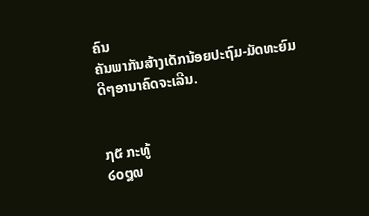ຄົນ
ຄັນພາກັນສ້າງເດັກນ້ອຍປະຖົມ-ມັດທະຍົມ ດີໆອານາຄົດຈະເລີນ.


໗໕ ກະທູ້
໒໐໘໙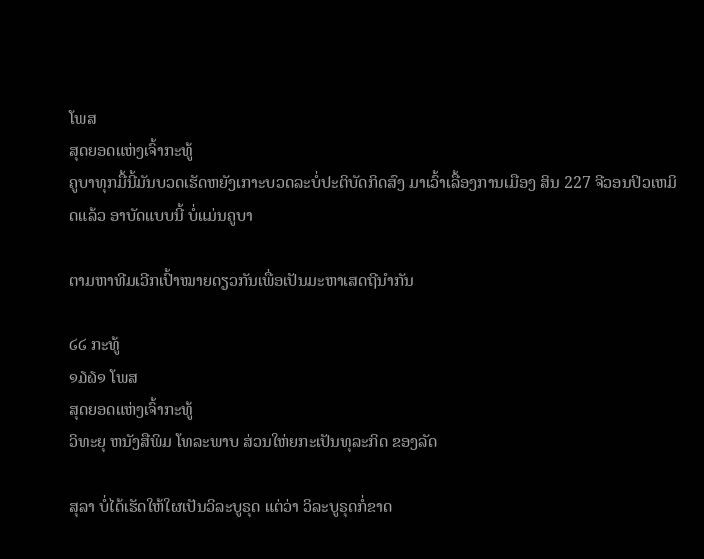ໂພສ
ສຸດຍອດແຫ່ງເຈົ້າກະທູ້
ຄູບາທຸກມື້ນີ້ມັນບວດເຮັດຫຍັງເກາະບວດລະບໍ່ປະຕິບັດກິດສົງ ມາເວົ້າເລື້ອງການເມືອງ ສິນ 227 ຈີວອນປິວເຫມິດແລ້ວ ອາບັດແບບນີ້ ບໍ່ແມ່ນຄູບາ

ຕາມຫາທີມເວີກເປົ້າໝາຍດຽວກັນເພື່ອເປັນມະຫາເສດຖີນຳກັນ

໒໒ ກະທູ້
໑໓໖໑ ໂພສ
ສຸດຍອດແຫ່ງເຈົ້າກະທູ້
ວິທະຍຸ ຫນັງສືພິມ ໂທລະພາບ ສ່ວນໃຫ່ຍກະເປັນທຸລະກິດ ຂອງລັດ

ສຸລາ ບໍ່ໄດ້ເຮັດໃຫ້ໃຜເປັນວິລະບູຣຸດ ແຕ່ວ່າ ວິລະບູຣຸດກໍ່ຂາດ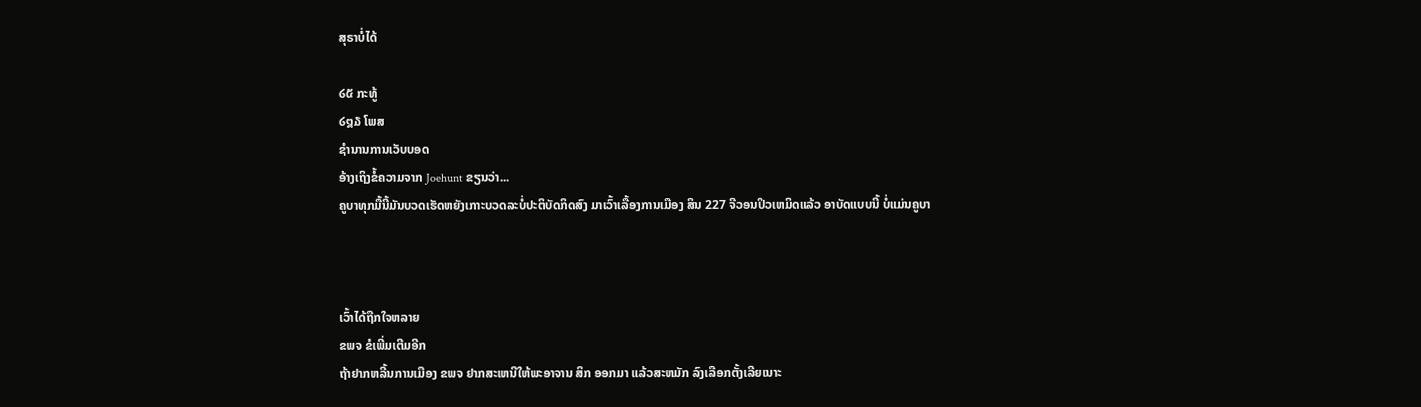ສຸຣາບໍ່ໄດ້

໒໕ ກະທູ້
໒໘໓ ໂພສ
ຊຳນານການເວັບບອດ
ອ້າງເຖິງຂໍ້ຄວາມຈາກ Joehunt ຂຽນວ່າ...
ຄູບາທຸກມື້ນີ້ມັນບວດເຮັດຫຍັງເກາະບວດລະບໍ່ປະຕິບັດກິດສົງ ມາເວົ້າເລື້ອງການເມືອງ ສິນ 227 ຈີວອນປິວເຫມິດແລ້ວ ອາບັດແບບນີ້ ບໍ່ແມ່ນຄູບາ



ເວົ້າໄດ້ຖືກໃຈຫລາຍ
ຂພຈ ຂໍເພີ່ມເຕີມອີກ
ຖ້າຢາກຫລີ້ນການເມືອງ ຂພຈ ຢາກສະເຫນີໃຫ້ພະອາຈານ ສິກ ອອກມາ ແລ້ວສະຫມັກ ລົງເລືອກຕັ້ງເລີຍເນາະ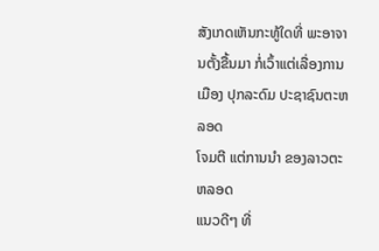ສັງເກດເຫັນກະທູ້ໃດທີ່ ພະອາຈານຕັ້ງຂື້ນມາ ກໍ່ເວົ້າແຕ່ເລື່ອງການເມືອງ ປຸກລະດົມ ປະຊາຊົນຕະຫລອດ
ໂຈມຕີ ແຕ່ການນຳ ຂອງລາວຕະຫລອດ
ແນວດີໆ ທີ່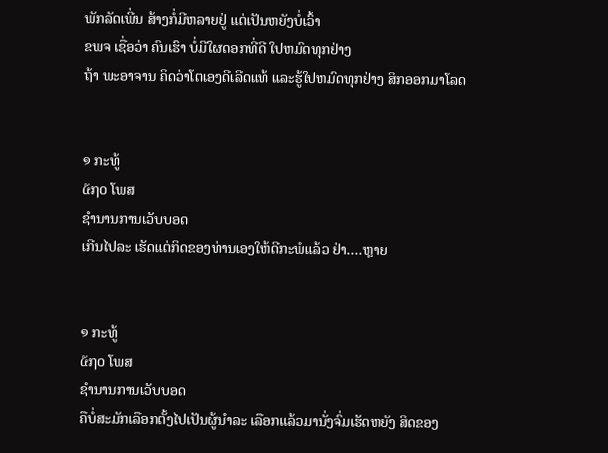ພັກລັດເພີ່ນ ສ້າງກໍ່ມີຫລາຍຢູ່ ແຕ່ເປັນຫຍັງບໍ່ເວົ້າ
ຂພຈ ເຊື່ອວ່າ ຄົນເຮົາ ບໍ່ມີໃຜດອກທີ່ດີ ໃປຫມົດທຸກຢ່າງ
ຖ້າ ພະອາຈານ ຄິດວ່າໂຕເອງດີເລີດແທ້ ແລະຮູ້ໃປຫມົດທຸກຢ່າງ ສິກອອກມາໂລດ


໑ ກະທູ້
໕໗໐ ໂພສ
ຊຳນານການເວັບບອດ
ເກີນໄປລະ ເຮັດແຕ່ກິດຂອງທ່ານເອງໃຫ້ດີກະພໍແລ້ວ ຢ່າ....ຫຼາຍ


໑ ກະທູ້
໕໗໐ ໂພສ
ຊຳນານການເວັບບອດ
ຄືບໍ່ສະມັກເລືອກຕັ້ງໄປເປັນຜູ້ນຳລະ ເລືອກແລ້ວມານັ່ງຈົ່ມເຮັດຫຍັງ ສິດຂອງ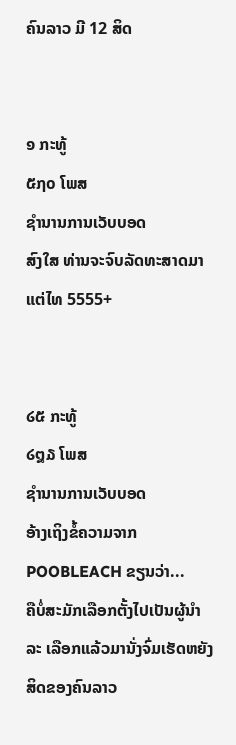ຄົນລາວ ມີ 12 ສິດ


໑ ກະທູ້
໕໗໐ ໂພສ
ຊຳນານການເວັບບອດ
ສົງໃສ ທ່ານຈະຈົບລັດທະສາດມາແຕ່ໄທ 5555+


໒໕ ກະທູ້
໒໘໓ ໂພສ
ຊຳນານການເວັບບອດ
ອ້າງເຖິງຂໍ້ຄວາມຈາກ POOBLEACH ຂຽນວ່າ...
ຄືບໍ່ສະມັກເລືອກຕັ້ງໄປເປັນຜູ້ນຳລະ ເລືອກແລ້ວມານັ່ງຈົ່ມເຮັດຫຍັງ ສິດຂອງຄົນລາວ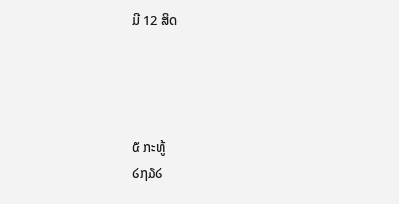ມີ 12 ສິດ




໕ ກະທູ້
໒໗໓໒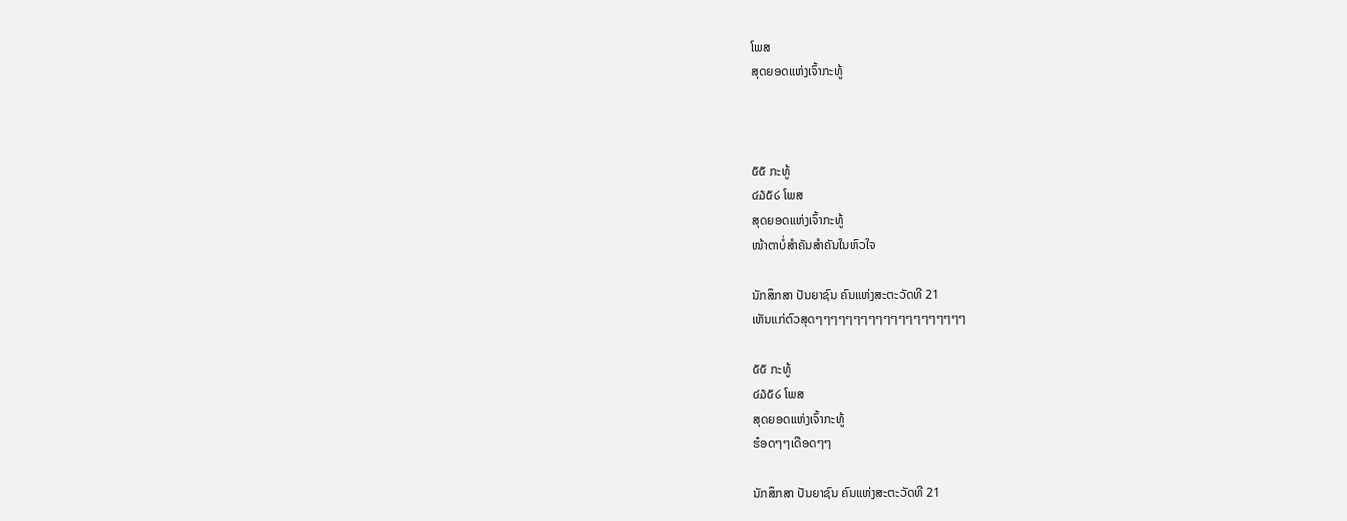ໂພສ
ສຸດຍອດແຫ່ງເຈົ້າກະທູ້



໕໕ ກະທູ້
໔໓໕໒ ໂພສ
ສຸດຍອດແຫ່ງເຈົ້າກະທູ້
ໜ້າຕາບໍ່ສຳຄັນສຳຄັນໃນຫົວໃຈ

ນັກສຶກສາ ປັນຍາຊົນ ຄົນແຫ່ງສະຕະວັດທີ 21
ເຫັນແກ່ຕົວສຸດໆໆໆໆໆໆໆໆໆໆໆໆໆໆໆໆໆໆໆໆ

໕໕ ກະທູ້
໔໓໕໒ ໂພສ
ສຸດຍອດແຫ່ງເຈົ້າກະທູ້
ຮ໋ອດໆໆເດືອດໆໆ

ນັກສຶກສາ ປັນຍາຊົນ ຄົນແຫ່ງສະຕະວັດທີ 21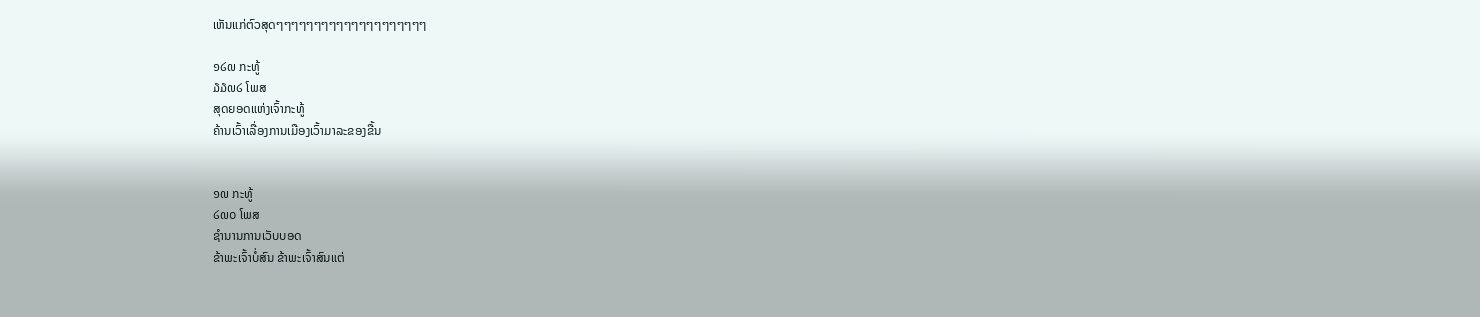ເຫັນແກ່ຕົວສຸດໆໆໆໆໆໆໆໆໆໆໆໆໆໆໆໆໆໆໆໆ

໑໒໙ ກະທູ້
໓໓໙໒ ໂພສ
ສຸດຍອດແຫ່ງເຈົ້າກະທູ້
ຄ້ານເວົ້າເລື່ອງການເມືອງເວົ້າມາລະຂອງຂື້ນ


໑໙ ກະທູ້
໒໙໐ ໂພສ
ຊຳນານການເວັບບອດ
ຂ້າພະເຈົ້າບໍ່ສົນ ຂ້າພະເຈົ້າສົນແຕ່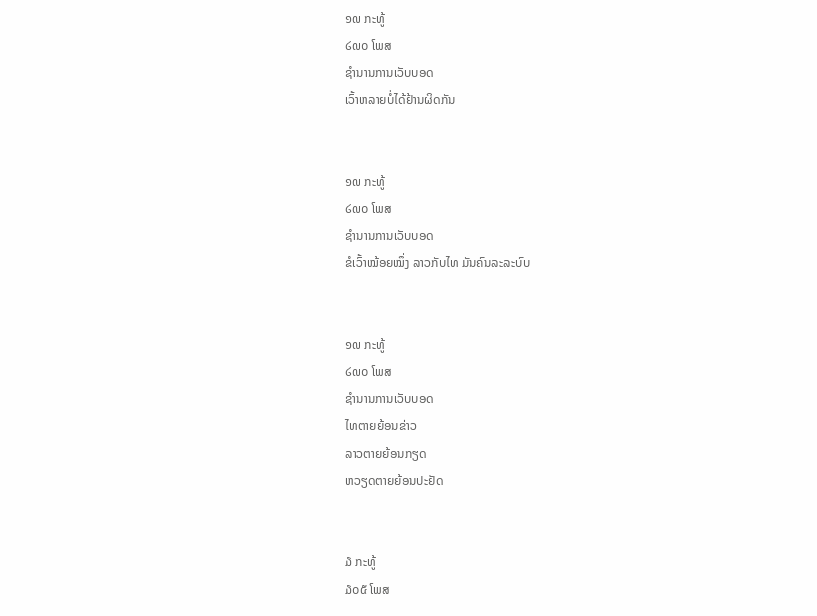໑໙ ກະທູ້
໒໙໐ ໂພສ
ຊຳນານການເວັບບອດ
ເວົ້າຫລາຍບໍ່ໄດ້ຢ້ານຜິດກັນ


໑໙ ກະທູ້
໒໙໐ ໂພສ
ຊຳນານການເວັບບອດ
ຂໍເວົ້າໝ້ອຍໝຶ່ງ ລາວກັບໄທ ມັນຄົນລະລະບົບ


໑໙ ກະທູ້
໒໙໐ ໂພສ
ຊຳນານການເວັບບອດ
ໄທຕາຍຍ້ອນຂ່າວ
ລາວຕາຍຍ້ອນກຽດ
ຫວຽດຕາຍຍ້ອນປະຢັດ


໓ ກະທູ້
໓໐໕ ໂພສ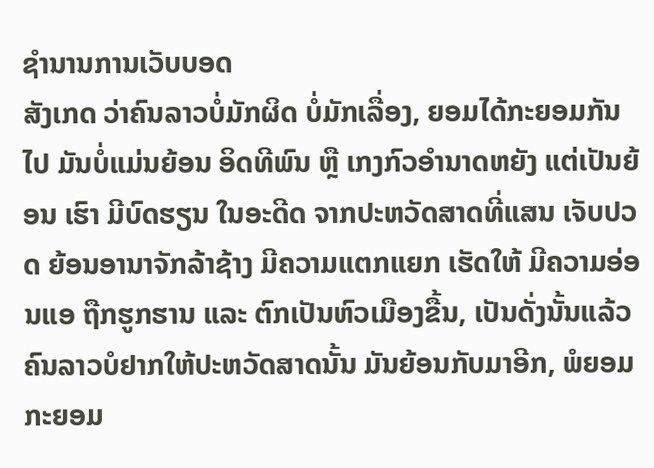ຊຳນານການເວັບບອດ
ສັງເກດ ວ່າຄົນລາວບໍ່ມັກຜິດ ບໍ່ມັກເລື່ອງ, ຍອມໄດ້ກະຍອມກັນໄປ ມັນບໍ່ແມ່ນຍ້ອນ ອິດທີພົນ ຫຼື ເກງກົວອໍານາດຫຍັງ ແຕ່ເປັນຍ້ອນ ເຮົາ ມີບົດຮຽນ ໃນອະດີດ ຈາກປະຫວັດສາດທີ່ແສນ ເຈັບປວດ ຍ້ອນອານາຈັກລ້າຊ້າງ ມີຄວາມແຕກແຍກ ເຮັດໃຫ້ ມີຄວາມອ່ອນແອ ຖືກຮູກຮານ ແລະ ຕົກເປັນຫົວເມືອງຂື້ນ, ເປັນດັ່ງນັ້ນແລ້ວ ຄົນລາວບໍຢາກໃຫ້ປະຫວັດສາດນັ້ນ ມັນຍ້ອນກັບມາອີກ, ພໍຍອມ ກະຍອມ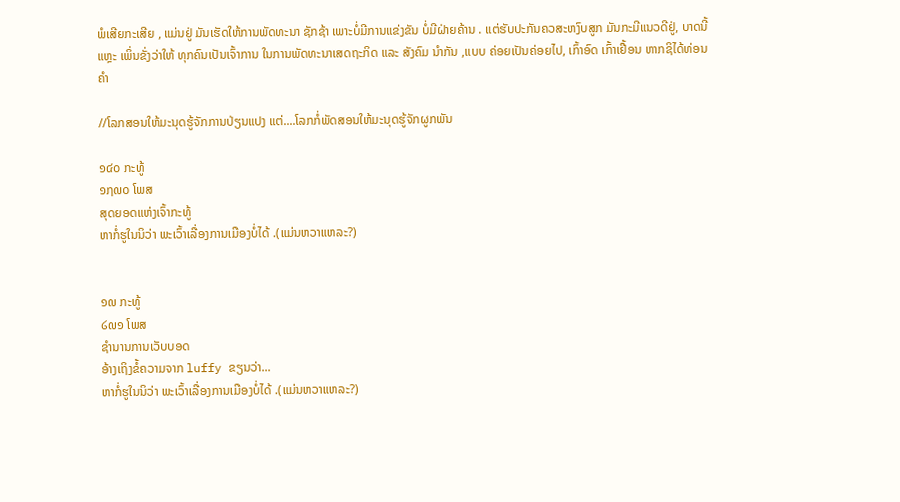ພໍເສີຍກະເສີຍ , ແມ່ນຢູ່ ມັນເຮັດໃຫ້ການພັດທະນາ ຊັກຊ້າ ເພາະບໍ່ມີການແຂ່ງຂັນ ບໍ່ມີຝ່າຍຄ້ານ . ແຕ່ຮັບປະກັນຄວສະຫງົບສູກ ມັນກະມີແນວດີຢູ່, ບາດນີ້ ແຫຼະ ເພິ່ນຂັ່ງວ່າໃຫ້ ທຸກຄົນເປັນເຈົ້າການ ໃນການພັດທະນາເສດຖະກິດ ແລະ ສັງຄົມ ນໍາກັນ ,ແບບ ຄ່ອຍເປັນຄ່ອຍໄປ, ເກົ້າອົດ ເກົ້າເຢື້ອນ ຫາກຊິໄດ້ທ່ອນຄໍາ

//ໂລກສອນໃຫ້ມະນຸດຮູ້ຈັກການປ່ຽນແປງ ແຕ່....ໂລກກໍ່ພັດສອນໃຫ້ມະນຸດຮູ້ຈັກຜູກພັນ

໑໔໐ ກະທູ້
໑໗໙໐ ໂພສ
ສຸດຍອດແຫ່ງເຈົ້າກະທູ້
ຫາກໍ່ຮູໃນນິວ່າ ພະເວົ້າເລື່ອງການເມືອງບໍ່ໄດ້ .(ແມ່ນຫວາແຫລະ?)


໑໙ ກະທູ້
໒໙໑ ໂພສ
ຊຳນານການເວັບບອດ
ອ້າງເຖິງຂໍ້ຄວາມຈາກ luffy ຂຽນວ່າ...
ຫາກໍ່ຮູໃນນິວ່າ ພະເວົ້າເລື່ອງການເມືອງບໍ່ໄດ້ .(ແມ່ນຫວາແຫລະ?)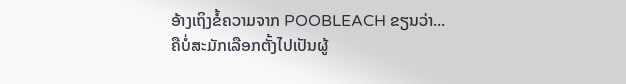ອ້າງເຖິງຂໍ້ຄວາມຈາກ POOBLEACH ຂຽນວ່າ...
ຄືບໍ່ສະມັກເລືອກຕັ້ງໄປເປັນຜູ້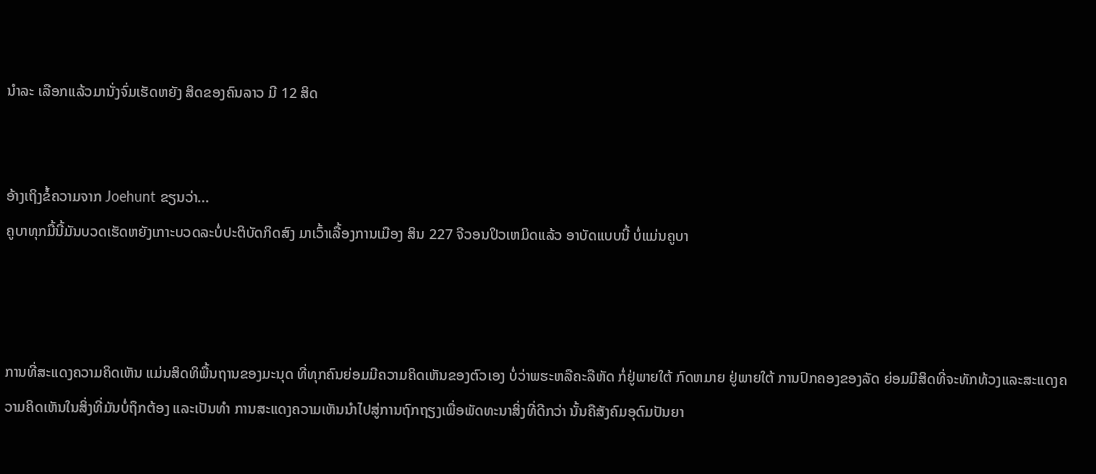ນຳລະ ເລືອກແລ້ວມານັ່ງຈົ່ມເຮັດຫຍັງ ສິດຂອງຄົນລາວ ມີ 12 ສິດ


ອ້າງເຖິງຂໍ້ຄວາມຈາກ Joehunt ຂຽນວ່າ...
ຄູບາທຸກມື້ນີ້ມັນບວດເຮັດຫຍັງເກາະບວດລະບໍ່ປະຕິບັດກິດສົງ ມາເວົ້າເລື້ອງການເມືອງ ສິນ 227 ຈີວອນປິວເຫມິດແລ້ວ ອາບັດແບບນີ້ ບໍ່ແມ່ນຄູບາ



ການທີ່ສະແດງຄວາມຄິດເຫັນ ແມ່ນສິດທິພື້ນຖານຂອງມະນຸດ ທີ່ທຸກຄົນຍ່ອມມີຄວາມຄິດເຫັນຂອງຕົວເອງ ບໍ່ວ່າພຮະຫລືຄະລືຫັດ ກໍ່ຢູ່ພາຍໃຕ້ ກົດຫມາຍ ຢູ່ພາຍໃຕ້ ການປົກຄອງຂອງລັດ ຍ່ອມມີສິດທີ່ຈະທັກທ້ວງແລະສະແດງຄວາມຄິດເຫັນໃນສິ່ງທີ່ມັນບໍ່ຖຶກຕ້ອງ ແລະເປັນທຳ ການສະແດງຄວາມເຫັນນຳໄປສູ່ການຖົກຖຽງເພື່ອພັດທະນາສິ່ງທີ່ດີກວ່າ ນັ້ນຄືສັງຄົມອຸດົມປັນຍາ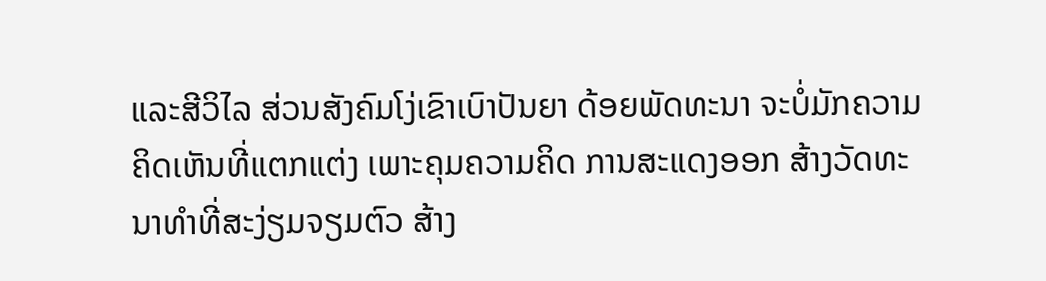ແລະສີວິໄລ ສ່ວນສັງຄົມໂງ່ເຂົາເບົາປັນຍາ ດ້ອຍພັດທະນາ ຈະບໍ່ມັກຄວາມຄິດເຫັນທີ່ແຕກແຕ່ງ ເພາະຄຸມຄວາມຄິດ ການສະແດງອອກ ສ້າງວັດທະນາທຳທີ່ສະງ່ຽມຈຽມຕົວ ສ້າງ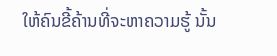ໃຫ້ຄົນຂີ້ຄ້ານທີ່ຈະຫາຄວາມຮູ້ ນັ້ນ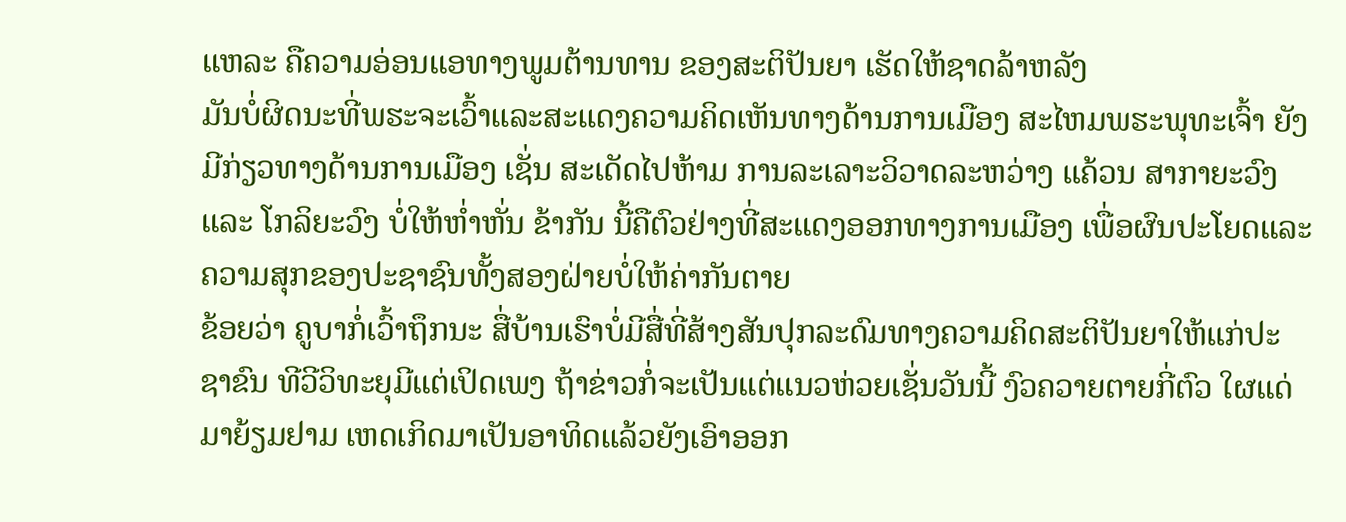ແຫລະ ຄືຄວາມອ່ອນແອທາງພູມຕ້ານທານ ຂອງສະຕິປັນຍາ ເຮັດໃຫ້ຊາດລ້າຫລັງ
ມັນບໍ່ຜິດນະທີ່ພຮະຈະເວົ້າແລະສະແດງຄວາມຄິດເຫັນທາງດ້ານການເມືອງ ສະໄຫມພຮະພຸທະເຈົ້າ ຍັງມີກ່ຽວທາງດ້ານການເມືອງ ເຊັ່ນ ສະເດັດໄປຫ້າມ ການລະເລາະວິວາດລະຫວ່າງ ແຄ້ວນ ສາກາຍະວົງ ແລະ ໂກລິຍະວົງ ບໍ່ໃຫ້ຫ່ຳຫັ່ນ ຂ້າກັນ ນີ້ຄືຕົວຢ່າງທີ່ສະແດງອອກທາງການເມືອງ ເພື່ອຜົນປະໂຍດແລະຄວາມສຸກຂອງປະຊາຊົນທັ້ງສອງຝ່າຍບໍ່ໃຫ້ຄ່າກັນຕາຍ
ຂ້ອຍວ່າ ຄູບາກໍ່ເວົ້າຖຶກນະ ສື່ບ້ານເຮົາບໍ່ມີສື່ທີ່ສ້າງສັນປຸກລະດົມທາງຄວາມຄິດສະຕິປັນຍາໃຫ້ແກ່ປະຊາຂົນ ທີວີວິທະຍຸມີແຕ່ເປິດເພງ ຖ້າຂ່າວກໍ່ຈະເປັນແຕ່ແນວຫ່ວຍເຊັ່ນວັນນີ້ ງົວຄວາຍຕາຍກີ່ຕົວ ໃຜແດ່ມາຍ້ຽມຢາມ ເຫດເກິດມາເປັນອາທິດແລ້ວຍັງເອົາອອກ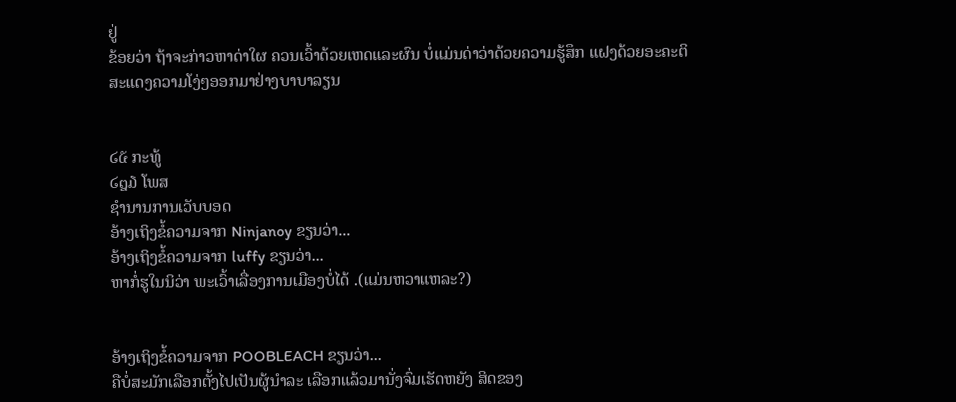ຢູ່
ຂ້ອຍວ່າ ຖ້າຈະກ່າວຫາດ່າໃຜ ຄວນເວົ້າດ້ວຍເຫດແລະຜົນ ບໍ່ແມ່ນດ່າວ່າດ້ວຍຄວາມຮູ້ສຶກ ແຝງດ້ວຍອະຄະຕິ ສະແດງຄວາມໂງ່ໆອອກມາຢ່າງບາບາລຽນ


໒໕ ກະທູ້
໒໘໓ ໂພສ
ຊຳນານການເວັບບອດ
ອ້າງເຖິງຂໍ້ຄວາມຈາກ Ninjanoy ຂຽນວ່າ...
ອ້າງເຖິງຂໍ້ຄວາມຈາກ luffy ຂຽນວ່າ...
ຫາກໍ່ຮູໃນນິວ່າ ພະເວົ້າເລື່ອງການເມືອງບໍ່ໄດ້ .(ແມ່ນຫວາແຫລະ?)


ອ້າງເຖິງຂໍ້ຄວາມຈາກ POOBLEACH ຂຽນວ່າ...
ຄືບໍ່ສະມັກເລືອກຕັ້ງໄປເປັນຜູ້ນຳລະ ເລືອກແລ້ວມານັ່ງຈົ່ມເຮັດຫຍັງ ສິດຂອງ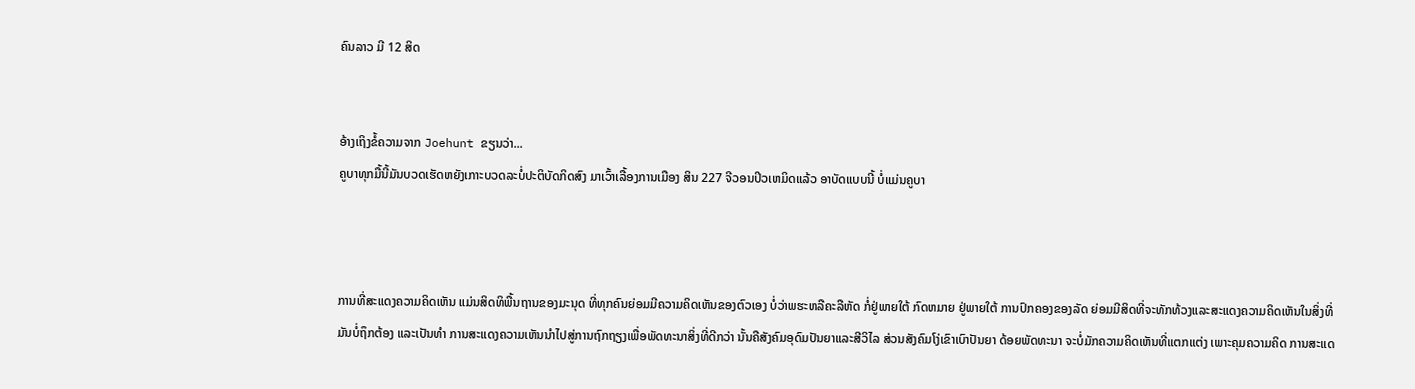ຄົນລາວ ມີ 12 ສິດ


ອ້າງເຖິງຂໍ້ຄວາມຈາກ Joehunt ຂຽນວ່າ...
ຄູບາທຸກມື້ນີ້ມັນບວດເຮັດຫຍັງເກາະບວດລະບໍ່ປະຕິບັດກິດສົງ ມາເວົ້າເລື້ອງການເມືອງ ສິນ 227 ຈີວອນປິວເຫມິດແລ້ວ ອາບັດແບບນີ້ ບໍ່ແມ່ນຄູບາ



ການທີ່ສະແດງຄວາມຄິດເຫັນ ແມ່ນສິດທິພື້ນຖານຂອງມະນຸດ ທີ່ທຸກຄົນຍ່ອມມີຄວາມຄິດເຫັນຂອງຕົວເອງ ບໍ່ວ່າພຮະຫລືຄະລືຫັດ ກໍ່ຢູ່ພາຍໃຕ້ ກົດຫມາຍ ຢູ່ພາຍໃຕ້ ການປົກຄອງຂອງລັດ ຍ່ອມມີສິດທີ່ຈະທັກທ້ວງແລະສະແດງຄວາມຄິດເຫັນໃນສິ່ງທີ່ມັນບໍ່ຖຶກຕ້ອງ ແລະເປັນທຳ ການສະແດງຄວາມເຫັນນຳໄປສູ່ການຖົກຖຽງເພື່ອພັດທະນາສິ່ງທີ່ດີກວ່າ ນັ້ນຄືສັງຄົມອຸດົມປັນຍາແລະສີວິໄລ ສ່ວນສັງຄົມໂງ່ເຂົາເບົາປັນຍາ ດ້ອຍພັດທະນາ ຈະບໍ່ມັກຄວາມຄິດເຫັນທີ່ແຕກແຕ່ງ ເພາະຄຸມຄວາມຄິດ ການສະແດ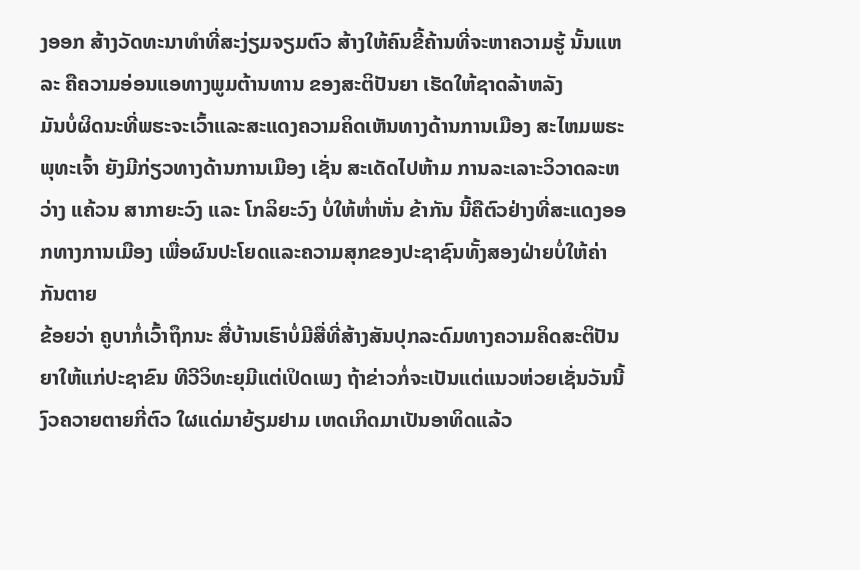ງອອກ ສ້າງວັດທະນາທຳທີ່ສະງ່ຽມຈຽມຕົວ ສ້າງໃຫ້ຄົນຂີ້ຄ້ານທີ່ຈະຫາຄວາມຮູ້ ນັ້ນແຫລະ ຄືຄວາມອ່ອນແອທາງພູມຕ້ານທານ ຂອງສະຕິປັນຍາ ເຮັດໃຫ້ຊາດລ້າຫລັງ
ມັນບໍ່ຜິດນະທີ່ພຮະຈະເວົ້າແລະສະແດງຄວາມຄິດເຫັນທາງດ້ານການເມືອງ ສະໄຫມພຮະພຸທະເຈົ້າ ຍັງມີກ່ຽວທາງດ້ານການເມືອງ ເຊັ່ນ ສະເດັດໄປຫ້າມ ການລະເລາະວິວາດລະຫວ່າງ ແຄ້ວນ ສາກາຍະວົງ ແລະ ໂກລິຍະວົງ ບໍ່ໃຫ້ຫ່ຳຫັ່ນ ຂ້າກັນ ນີ້ຄືຕົວຢ່າງທີ່ສະແດງອອກທາງການເມືອງ ເພື່ອຜົນປະໂຍດແລະຄວາມສຸກຂອງປະຊາຊົນທັ້ງສອງຝ່າຍບໍ່ໃຫ້ຄ່າກັນຕາຍ
ຂ້ອຍວ່າ ຄູບາກໍ່ເວົ້າຖຶກນະ ສື່ບ້ານເຮົາບໍ່ມີສື່ທີ່ສ້າງສັນປຸກລະດົມທາງຄວາມຄິດສະຕິປັນຍາໃຫ້ແກ່ປະຊາຂົນ ທີວີວິທະຍຸມີແຕ່ເປິດເພງ ຖ້າຂ່າວກໍ່ຈະເປັນແຕ່ແນວຫ່ວຍເຊັ່ນວັນນີ້ ງົວຄວາຍຕາຍກີ່ຕົວ ໃຜແດ່ມາຍ້ຽມຢາມ ເຫດເກິດມາເປັນອາທິດແລ້ວ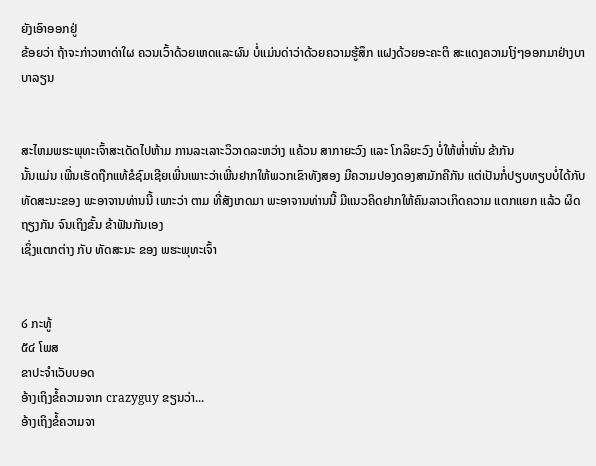ຍັງເອົາອອກຢູ່
ຂ້ອຍວ່າ ຖ້າຈະກ່າວຫາດ່າໃຜ ຄວນເວົ້າດ້ວຍເຫດແລະຜົນ ບໍ່ແມ່ນດ່າວ່າດ້ວຍຄວາມຮູ້ສຶກ ແຝງດ້ວຍອະຄະຕິ ສະແດງຄວາມໂງ່ໆອອກມາຢ່າງບາບາລຽນ


ສະໄຫມພຮະພຸທະເຈົ້າສະເດັດໄປຫ້າມ ການລະເລາະວິວາດລະຫວ່າງ ແຄ້ວນ ສາກາຍະວົງ ແລະ ໂກລິຍະວົງ ບໍ່ໃຫ້ຫ່ຳຫັ່ນ ຂ້າກັນ
ນັ້ນແມ່ນ ເພີ່ນເຮັດຖືກແທ້ຂໍຊົມເຊີຍເພີ່ນເພາະວ່າເພີ່ນຢາກໃຫ້ພວກເຂົາທັງສອງ ມີຄວາມປອງດອງສາມັກຄີກັນ ແຕ່ເປັນກໍ່ປຽບທຽບບໍ່ໄດ້ກັບທັດສະນະຂອງ ພະອາຈານທ່ານນີ້ ເພາະວ່າ ຕາມ ທີ່ສັງເກດມາ ພະອາຈານທ່ານນີ້ ມີແນວຄິດຢາກໃຫ້ຄົນລາວເກິດຄວາມ ແຕກແຍກ ແລ້ວ ຜິດຖຽງກັນ ຈົນເຖິງຂັ້ນ ຂ້າຟັນກັນເອງ
ເຊິ່ງແຕກຕ່າງ ກັບ ທັດສະນະ ຂອງ ພຮະພຸທະເຈົ້າ


໒ ກະທູ້
໕໔ ໂພສ
ຂາປະຈຳເວັບບອດ
ອ້າງເຖິງຂໍ້ຄວາມຈາກ crazyguy ຂຽນວ່າ...
ອ້າງເຖິງຂໍ້ຄວາມຈາ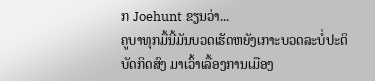ກ Joehunt ຂຽນວ່າ...
ຄູບາທຸກມື້ນີ້ມັນບວດເຮັດຫຍັງເກາະບວດລະບໍ່ປະຕິບັດກິດສົງ ມາເວົ້າເລື້ອງການເມືອງ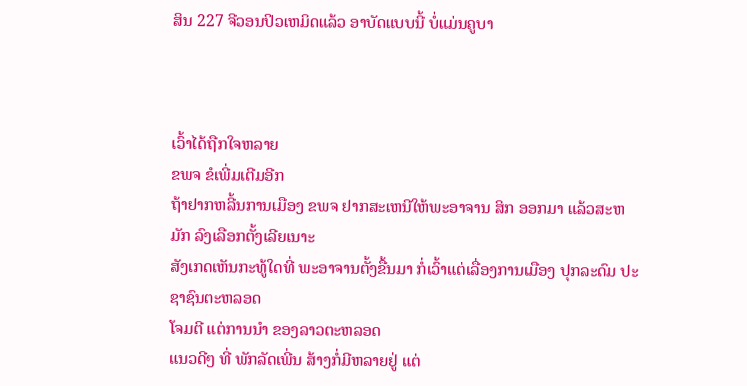ສິນ 227 ຈີວອນປິວເຫມິດແລ້ວ ອາບັດແບບນີ້ ບໍ່ແມ່ນຄູບາ



ເວົ້າໄດ້ຖືກໃຈຫລາຍ
ຂພຈ ຂໍເພີ່ມເຕີມອີກ
ຖ້າຢາກຫລີ້ນການເມືອງ ຂພຈ ຢາກສະເຫນີໃຫ້ພະອາຈານ ສິກ ອອກມາ ແລ້ວສະຫມັກ ລົງເລືອກຕັ້ງເລີຍເນາະ
ສັງເກດເຫັນກະທູ້ໃດທີ່ ພະອາຈານຕັ້ງຂື້ນມາ ກໍ່ເວົ້າແຕ່ເລື່ອງການເມືອງ ປຸກລະດົມ ປະຊາຊົນຕະຫລອດ
ໂຈມຕີ ແຕ່ການນຳ ຂອງລາວຕະຫລອດ
ແນວດີໆ ທີ່ ພັກລັດເພີ່ນ ສ້າງກໍ່ມີຫລາຍຢູ່ ແຕ່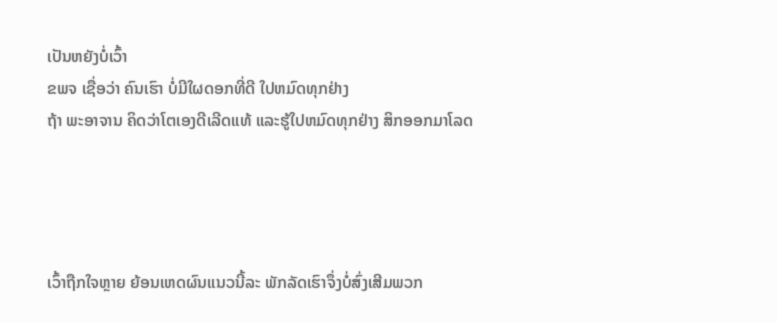ເປັນຫຍັງບໍ່ເວົ້າ
ຂພຈ ເຊື່ອວ່າ ຄົນເຮົາ ບໍ່ມີໃຜດອກທີ່ດີ ໃປຫມົດທຸກຢ່າງ
ຖ້າ ພະອາຈານ ຄິດວ່າໂຕເອງດີເລີດແທ້ ແລະຮູ້ໃປຫມົດທຸກຢ່າງ ສິກອອກມາໂລດ




ເວົ້າຖືກໃຈຫຼາຍ ຍ້ອນເຫດຜົນແນວນີ້ລະ ພັກລັດເຮົາຈຶ່ງບໍ່ສົ່ງເສີມພວກ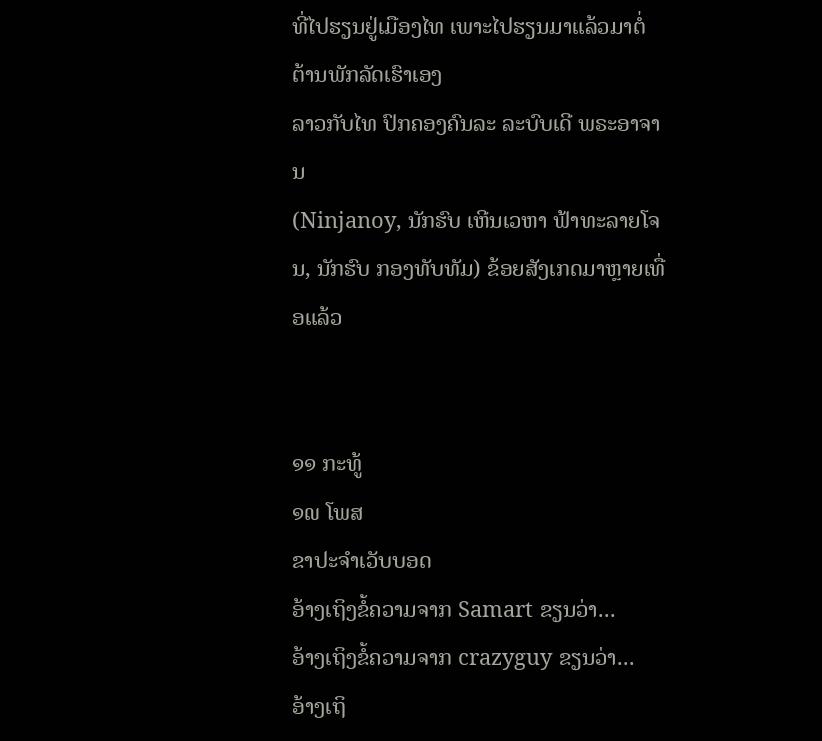ທີ່ໄປຮຽນຢູ່ເມືອງໄທ ເພາະໄປຮຽນມາແລ້ວມາຕໍ່ຕ້ານພັກລັດເຮົາເອງ
ລາວກັບໄທ ປົກຄອງຄົນລະ ລະບົບເດີ ພຣະອາຈານ
(Ninjanoy, ນັກຮົບ ເຫີນເວຫາ ຟ້າທະລາຍໂຈນ, ນັກຮົບ ກອງທັບທັມ) ຂ້ອຍສັງເກດມາຫຼາຍເທື່ອແລ້ວ


໑໑ ກະທູ້
໑໙ ໂພສ
ຂາປະຈຳເວັບບອດ
ອ້າງເຖິງຂໍ້ຄວາມຈາກ Samart ຂຽນວ່າ...
ອ້າງເຖິງຂໍ້ຄວາມຈາກ crazyguy ຂຽນວ່າ...
ອ້າງເຖິ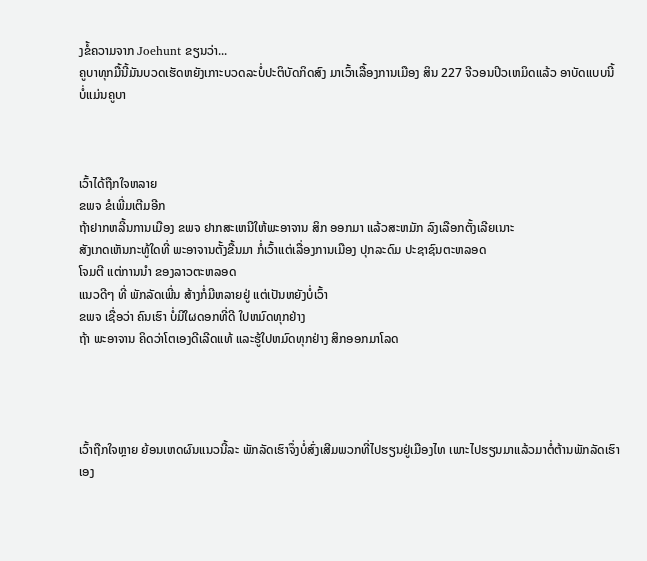ງຂໍ້ຄວາມຈາກ Joehunt ຂຽນວ່າ...
ຄູບາທຸກມື້ນີ້ມັນບວດເຮັດຫຍັງເກາະບວດລະບໍ່ປະຕິບັດກິດສົງ ມາເວົ້າເລື້ອງການເມືອງ ສິນ 227 ຈີວອນປິວເຫມິດແລ້ວ ອາບັດແບບນີ້ ບໍ່ແມ່ນຄູບາ



ເວົ້າໄດ້ຖືກໃຈຫລາຍ
ຂພຈ ຂໍເພີ່ມເຕີມອີກ
ຖ້າຢາກຫລີ້ນການເມືອງ ຂພຈ ຢາກສະເຫນີໃຫ້ພະອາຈານ ສິກ ອອກມາ ແລ້ວສະຫມັກ ລົງເລືອກຕັ້ງເລີຍເນາະ
ສັງເກດເຫັນກະທູ້ໃດທີ່ ພະອາຈານຕັ້ງຂື້ນມາ ກໍ່ເວົ້າແຕ່ເລື່ອງການເມືອງ ປຸກລະດົມ ປະຊາຊົນຕະຫລອດ
ໂຈມຕີ ແຕ່ການນຳ ຂອງລາວຕະຫລອດ
ແນວດີໆ ທີ່ ພັກລັດເພີ່ນ ສ້າງກໍ່ມີຫລາຍຢູ່ ແຕ່ເປັນຫຍັງບໍ່ເວົ້າ
ຂພຈ ເຊື່ອວ່າ ຄົນເຮົາ ບໍ່ມີໃຜດອກທີ່ດີ ໃປຫມົດທຸກຢ່າງ
ຖ້າ ພະອາຈານ ຄິດວ່າໂຕເອງດີເລີດແທ້ ແລະຮູ້ໃປຫມົດທຸກຢ່າງ ສິກອອກມາໂລດ




ເວົ້າຖືກໃຈຫຼາຍ ຍ້ອນເຫດຜົນແນວນີ້ລະ ພັກລັດເຮົາຈຶ່ງບໍ່ສົ່ງເສີມພວກທີ່ໄປຮຽນຢູ່ເມືອງໄທ ເພາະໄປຮຽນມາແລ້ວມາຕໍ່ຕ້ານພັກລັດເຮົາເອງ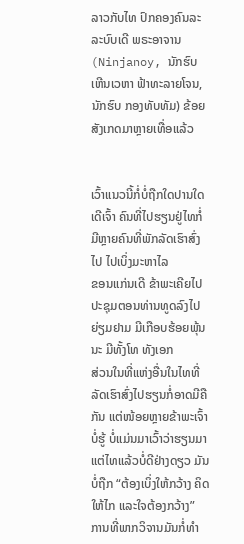ລາວກັບໄທ ປົກຄອງຄົນລະ ລະບົບເດີ ພຣະອາຈານ
(Ninjanoy, ນັກຮົບ ເຫີນເວຫາ ຟ້າທະລາຍໂຈນ, ນັກຮົບ ກອງທັບທັມ) ຂ້ອຍສັງເກດມາຫຼາຍເທື່ອແລ້ວ


ເວົ້າແນວນີ້ກໍ່ບໍ່ຖືກໃດປານໃດເດີເຈົ້າ ຄົນທີ່ໄປຮຽນຢູ່ໄທກໍ່ມີຫຼາຍຄົນທີ່ພັກລັດເຮົາສົ່ງໄປ ໄປເບິ່ງມະຫາໄລ
ຂອນແກ່ນເດີ ຂ້າພະເຄີຍໄປປະຊຸມຕອນທ່ານທູດລົງໄປຍ່ຽມຢາມ ມີເກືອບຮ້ອຍພຸ້ນນະ ມີທັ້ງໂທ ທັງເອກ
ສ່ວນໃນທີ່ແຫ່ງອື່ນໃນໄທທີ່ລັດເຮົາສົ່ງໄປຮຽນກໍ່ອາດມີຄືກັນ ແຕ່ໜ້ອຍຫຼາຍຂ້າພະເຈົ້າບໍ່ຮູ້ ບໍ່ແມ່ນມາເວົ້າວ່າຮຽນມາ
ແຕ່ໄທແລ້ວບໍ່ດີຢ່າງດຽວ ມັນບໍ່ຖືກ “ຕ້ອງເບິ່ງໃຫ້ກວ້າງ ຄິດໃຫ້ໄກ ແລະໃຈຕ້ອງກວ້າງ”
ການທີ່ພາກວິຈານມັນກໍ່ທຳ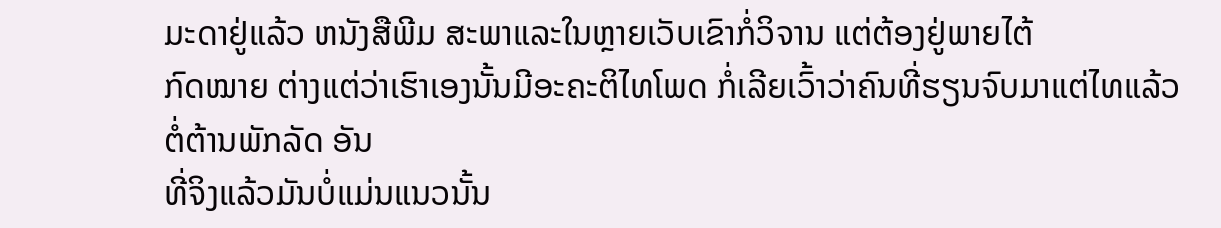ມະດາຢູ່ແລ້ວ ຫນັງສືພີມ ສະພາແລະໃນຫຼາຍເວັບເຂົາກໍ່ວິຈານ ແຕ່ຕ້ອງຢູ່ພາຍໄຕ້
ກົດໝາຍ ຕ່າງແຕ່ວ່າເຮົາເອງນັ້ນມີອະຄະຕິໄທໂພດ ກໍ່ເລີຍເວົ້າວ່າຄົນທີ່ຮຽນຈົບມາແຕ່ໄທແລ້ວຕໍ່ຕ້ານພັກລັດ ອັນ
ທີ່ຈິງແລ້ວມັນບໍ່ແມ່ນແນວນັ້ນ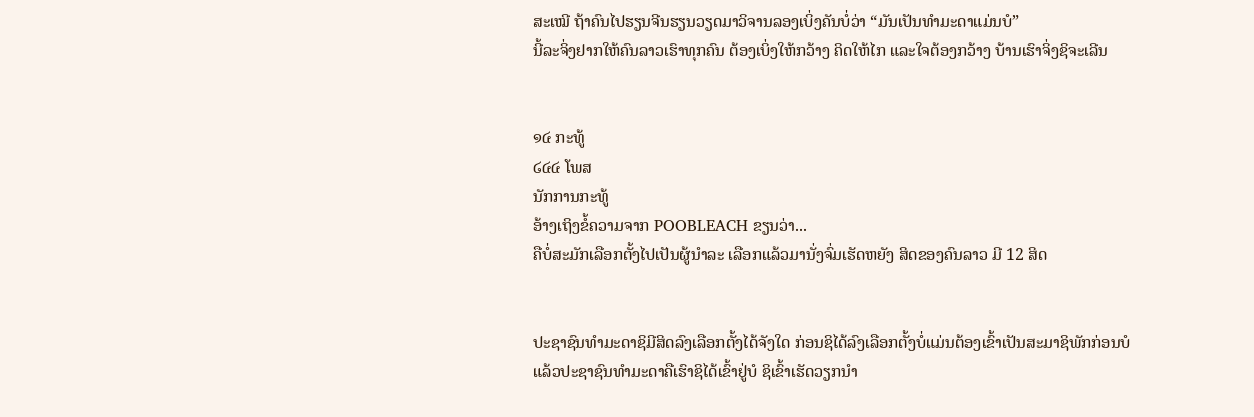ສະເໝີ ຖ້າຄົນໄປຮຽນຈີນຮຽນວຽດມາວິຈານລອງເບິ່ງຄັນບໍ່ວ່າ “ມັນເປັນທຳມະດາແມ່ນບໍ”
ນີ້ລະຈິ່ງຢາກໃຫ້ຄົນລາວເຮົາທຸກຄົນ ຕ້ອງເບິ່ງໃຫ້ກວ້າງ ຄິດໃຫ້ໄກ ແລະໃຈຕ້ອງກວ້າງ ບ້ານເຮົາຈິ່ງຊິຈະເລີນ


໑໔ ກະທູ້
໒໔໔ ໂພສ
ນັກການກະທູ້
ອ້າງເຖິງຂໍ້ຄວາມຈາກ POOBLEACH ຂຽນວ່າ...
ຄືບໍ່ສະມັກເລືອກຕັ້ງໄປເປັນຜູ້ນຳລະ ເລືອກແລ້ວມານັ່ງຈົ່ມເຮັດຫຍັງ ສິດຂອງຄົນລາວ ມີ 12 ສິດ


ປະຊາຊົນທຳມະດາຊິມີສິດລົງເລືອກຕັ້ງໄດ້ຈັງໃດ ກ່ອນຊິໄດ້ລົງເລືອກຕັ້ງບໍ່ແມ່ນຕ້ອງເຂົ້າເປັນສະມາຊິພັກກ່ອນບໍ
ແລ້ວປະຊາຊົນທຳມະດາຄືເຮົາຊິໄດ້ເຂົ້າຢູ່ບໍ ຊິເຂົ້າເຮັດວຽກນຳ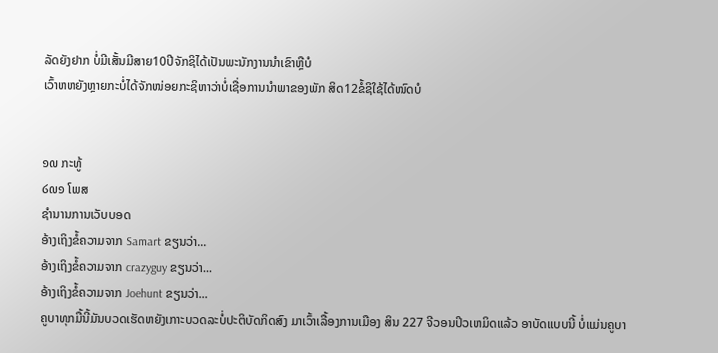ລັດຍັງຢາກ ບໍ່ມີເສັ້ນມີສາຍ10ປີຈັກຊິໄດ້ເປັນພະນັກງານນຳເຂົາຫຼືບໍ
ເວົ້າຫຫຍັງຫຼາຍກະບໍ່ໄດ້ຈັກໜ່ອຍກະຊິຫາວ່າບໍ່ເຊື່ອການນຳພາຂອງພັກ ສິດ12ຂໍ້ຊິໃຊ້ໄດ້ໜົດບໍ


໑໙ ກະທູ້
໒໙໑ ໂພສ
ຊຳນານການເວັບບອດ
ອ້າງເຖິງຂໍ້ຄວາມຈາກ Samart ຂຽນວ່າ...
ອ້າງເຖິງຂໍ້ຄວາມຈາກ crazyguy ຂຽນວ່າ...
ອ້າງເຖິງຂໍ້ຄວາມຈາກ Joehunt ຂຽນວ່າ...
ຄູບາທຸກມື້ນີ້ມັນບວດເຮັດຫຍັງເກາະບວດລະບໍ່ປະຕິບັດກິດສົງ ມາເວົ້າເລື້ອງການເມືອງ ສິນ 227 ຈີວອນປິວເຫມິດແລ້ວ ອາບັດແບບນີ້ ບໍ່ແມ່ນຄູບາ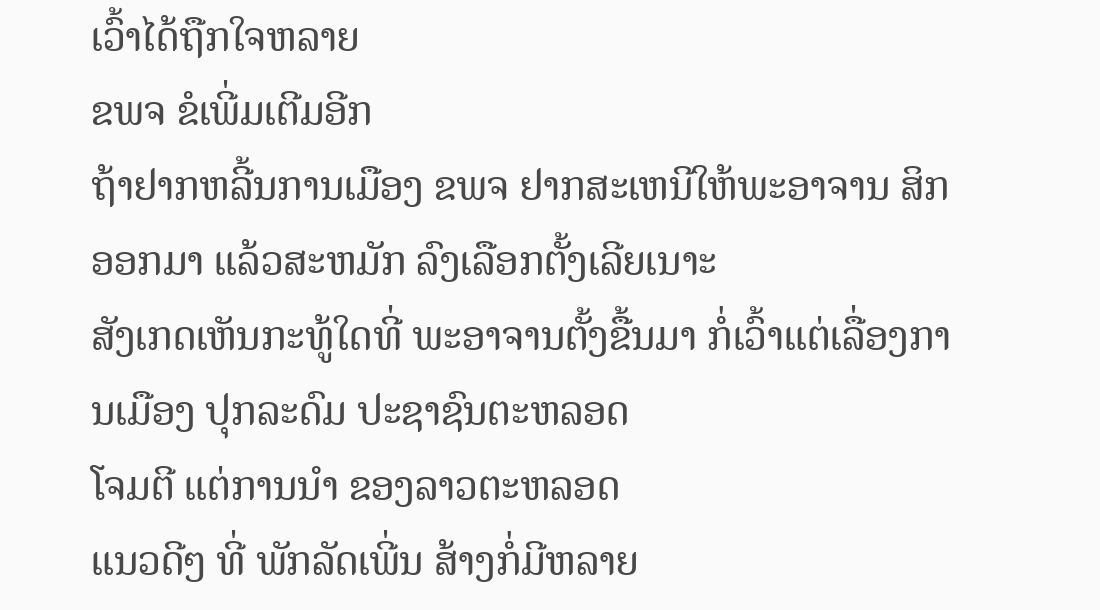ເວົ້າໄດ້ຖືກໃຈຫລາຍ
ຂພຈ ຂໍເພີ່ມເຕີມອີກ
ຖ້າຢາກຫລີ້ນການເມືອງ ຂພຈ ຢາກສະເຫນີໃຫ້ພະອາຈານ ສິກ ອອກມາ ແລ້ວສະຫມັກ ລົງເລືອກຕັ້ງເລີຍເນາະ
ສັງເກດເຫັນກະທູ້ໃດທີ່ ພະອາຈານຕັ້ງຂື້ນມາ ກໍ່ເວົ້າແຕ່ເລື່ອງການເມືອງ ປຸກລະດົມ ປະຊາຊົນຕະຫລອດ
ໂຈມຕີ ແຕ່ການນຳ ຂອງລາວຕະຫລອດ
ແນວດີໆ ທີ່ ພັກລັດເພີ່ນ ສ້າງກໍ່ມີຫລາຍ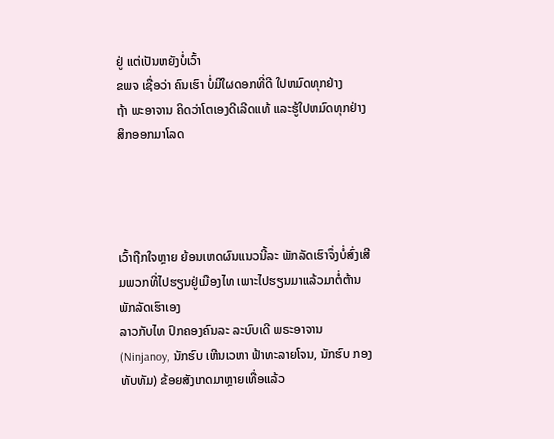ຢູ່ ແຕ່ເປັນຫຍັງບໍ່ເວົ້າ
ຂພຈ ເຊື່ອວ່າ ຄົນເຮົາ ບໍ່ມີໃຜດອກທີ່ດີ ໃປຫມົດທຸກຢ່າງ
ຖ້າ ພະອາຈານ ຄິດວ່າໂຕເອງດີເລີດແທ້ ແລະຮູ້ໃປຫມົດທຸກຢ່າງ ສິກອອກມາໂລດ




ເວົ້າຖືກໃຈຫຼາຍ ຍ້ອນເຫດຜົນແນວນີ້ລະ ພັກລັດເຮົາຈຶ່ງບໍ່ສົ່ງເສີມພວກທີ່ໄປຮຽນຢູ່ເມືອງໄທ ເພາະໄປຮຽນມາແລ້ວມາຕໍ່ຕ້ານພັກລັດເຮົາເອງ
ລາວກັບໄທ ປົກຄອງຄົນລະ ລະບົບເດີ ພຣະອາຈານ
(Ninjanoy, ນັກຮົບ ເຫີນເວຫາ ຟ້າທະລາຍໂຈນ, ນັກຮົບ ກອງທັບທັມ) ຂ້ອຍສັງເກດມາຫຼາຍເທື່ອແລ້ວ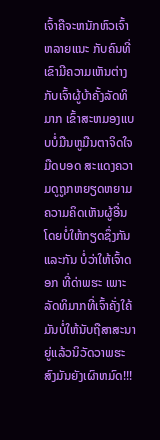ເຈົ້າຄືຈະຫນັກຫົວເຈົ້າຫລາຍແນະ ກັບຄົນທີ່ເຂົາມີຄວາມເຫັນຕ່າງກັບເຈົ້າຜູ້ບ້າຄັ້ງລັດທິມາກ ເຂົ້າສະຫມອງແບບບໍ່ມືນຫູມືນຕາຈິດໃຈມືດບອດ ສະແດງຄວາມດູຖູກຫຍຽດຫຍາມຄວາມຄິດເຫັນຜູ້ອື່ນ ໂດຍບໍ່ໃຫ້ກຽດຊຶ່ງກັນແລະກັນ ບໍ່ວ່າໃຫ້ເຈົ້າດອກ ທີ່ດ່າພຮະ ເພາະລັດທິມາກທີ່ເຈົ້າຄັ່ງໃຄ້ມັນບໍ່ໃຫ້ນັບຖືສາສະນາຍູ່ແລ້ວນິວັດວາພຮະສົງມັນຍັງເຜົາຫມົດ!!!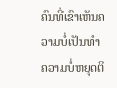ຄົນທີ່ເຂົາເຫັນຄວາມບໍ່ເປັນທຳ ຄວາມບໍ່ຫຍຸດຕິ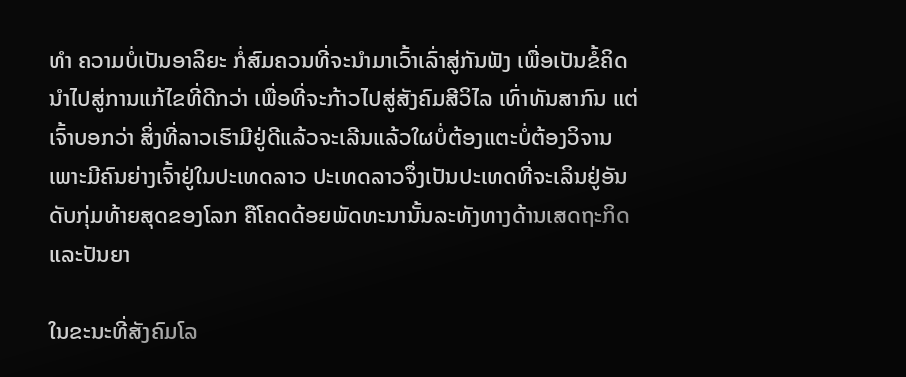ທຳ ຄວາມບໍ່ເປັນອາລິຍະ ກໍ່ສົມຄວນທີ່ຈະນຳມາເວົ້າເລົ່າສູ່ກັນຟັງ ເພື່ອເປັນຂໍ້ຄິດນຳໄປສູ່ການແກ້ໄຂທີ່ດີກວ່າ ເພື່ອທີ່ຈະກ້າວໄປສູ່ສັງຄົມສີວິໄລ ເທົ່າທັນສາກົນ ແຕ່ເຈົ້າບອກວ່າ ສິ່ງທີ່ລາວເຮົາມີຢູ່ດີແລ້ວຈະເລີນແລ້ວໃຜບໍ່ຕ້ອງແຕະບໍ່ຕ້ອງວິຈານ ເພາະມີຄົນຍ່າງເຈົ້າຢູ່ໃນປະເທດລາວ ປະເທດລາວຈຶ່ງເປັນປະເທດທີ່ຈະເລິນຢູ່ອັນດັບກຸ່ມທ້າຍສຸດຂອງໂລກ ຄືໂຄດດ້ອຍພັດທະນານັ້ນລະທັງທາງດ້ານເສດຖະກິດແລະປັນຍາ

ໃນຂະນະທີ່ສັງຄົມໂລ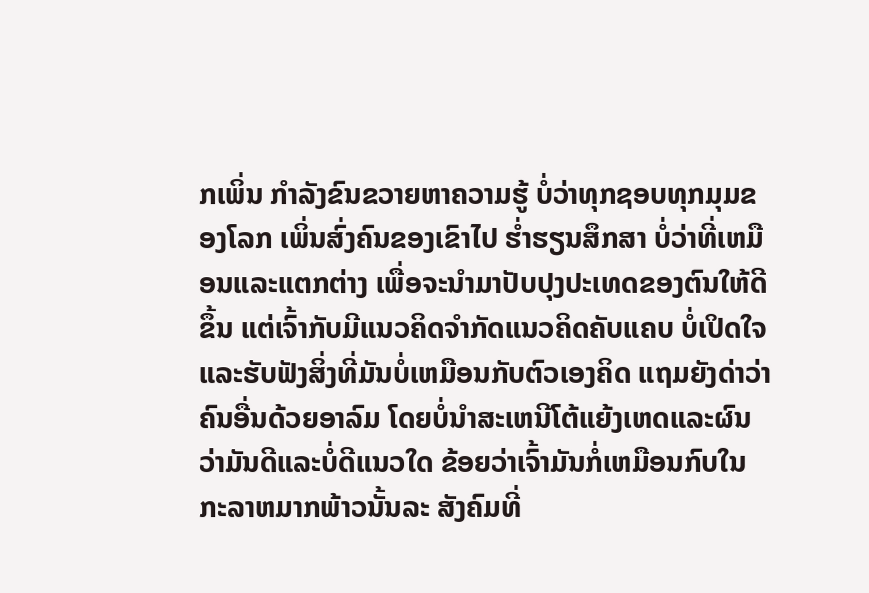ກເພິ່ນ ກຳລັງຂົນຂວາຍຫາຄວາມຮູ້ ບໍ່ວ່າທຸກຊອບທຸກມຸມຂອງໂລກ ເພິ່ນສົ່ງຄົນຂອງເຂົາໄປ ຮ່ຳຮຽນສຶກສາ ບໍ່ວ່າທີ່ເຫມືອນແລະແຕກຕ່າງ ເພື່ອຈະນຳມາປັບປຸງປະເທດຂອງຕົນໃຫ້ດີຂຶ້ນ ແຕ່ເຈົ້າກັບມີແນວຄິດຈຳກັດແນວຄິດຄັບແຄບ ບໍ່ເປິດໃຈແລະຮັບຟັງສິ່ງທີ່ມັນບໍ່ເຫມືອນກັບຕົວເອງຄິດ ແຖມຍັງດ່າວ່າຄົນອື່ນດ້ວຍອາລົມ ໂດຍບໍ່ນຳສະເຫນີໂຕ້ແຍ້ງເຫດແລະຜົນວ່າມັນດີແລະບໍ່ດີແນວໃດ ຂ້ອຍວ່າເຈົ້າມັນກໍ່ເຫມືອນກົບໃນກະລາຫມາກພ້າວນັ້ນລະ ສັງຄົມທີ່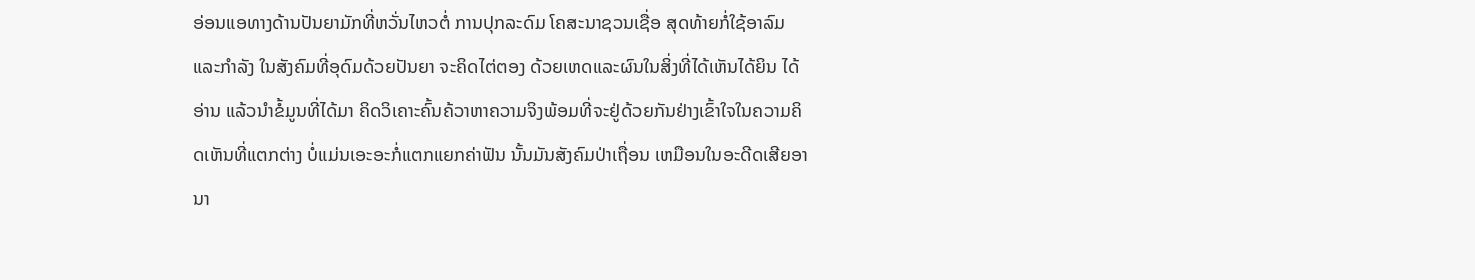ອ່ອນແອທາງດ້ານປັນຍາມັກທີ່ຫວັ່ນໄຫວຕໍ່ ການປຸກລະດົມ ໂຄສະນາຊວນເຊື່ອ ສຸດທ້າຍກໍ່ໃຊ້ອາລົມແລະກຳລັງ ໃນສັງຄົມທີ່ອຸດົມດ້ວຍປັນຍາ ຈະຄິດໄຕ່ຕອງ ດ້ວຍເຫດແລະຜົນໃນສິ່ງທີ່ໄດ້ເຫັນໄດ້ຍິນ ໄດ້ອ່ານ ແລ້ວນຳຂໍ້ມູນທີ່ໄດ້ມາ ຄິດວິເຄາະຄົ້ນຄ້ວາຫາຄວາມຈິງພ້ອມທີ່ຈະຢູ່ດ້ວຍກັນຢ່າງເຂົ້າໃຈໃນຄວາມຄິດເຫັນທີ່ແຕກຕ່າງ ບໍ່ແມ່ນເອະອະກໍ່ແຕກແຍກຄ່າຟັນ ນັ້ນມັນສັງຄົມປ່າເຖື່ອນ ເຫມືອນໃນອະດີດເສີຍອານາ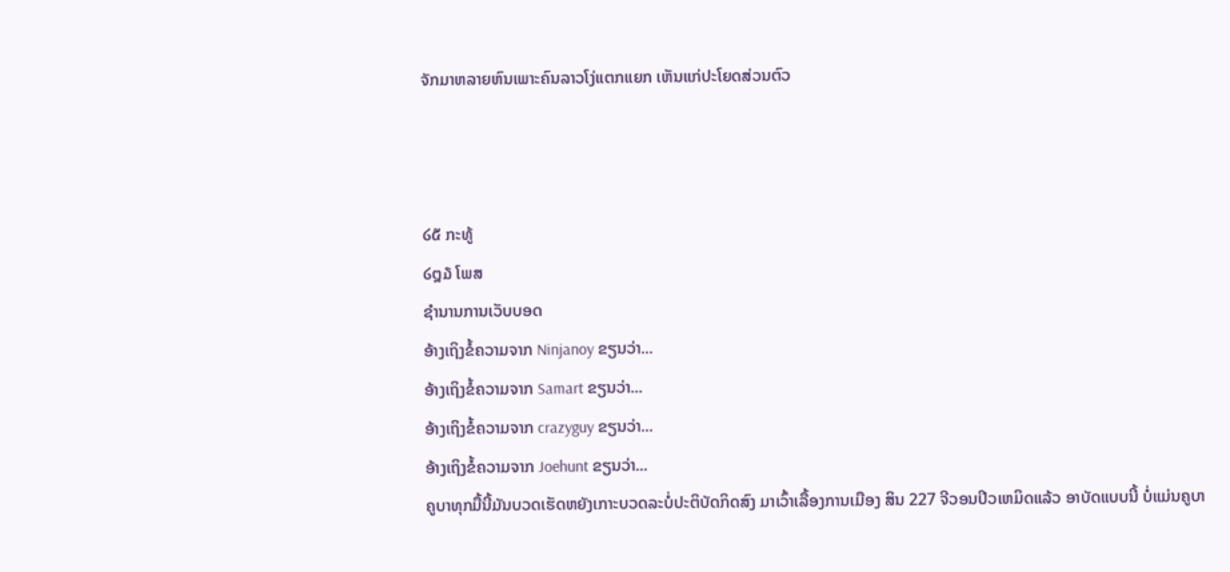ຈັກມາຫລາຍຫົນເພາະຄົນລາວໂງ່ແຕກແຍກ ເຫັນແກ່ປະໂຍດສ່ວນຕົວ



໒໕ ກະທູ້
໒໘໓ ໂພສ
ຊຳນານການເວັບບອດ
ອ້າງເຖິງຂໍ້ຄວາມຈາກ Ninjanoy ຂຽນວ່າ...
ອ້າງເຖິງຂໍ້ຄວາມຈາກ Samart ຂຽນວ່າ...
ອ້າງເຖິງຂໍ້ຄວາມຈາກ crazyguy ຂຽນວ່າ...
ອ້າງເຖິງຂໍ້ຄວາມຈາກ Joehunt ຂຽນວ່າ...
ຄູບາທຸກມື້ນີ້ມັນບວດເຮັດຫຍັງເກາະບວດລະບໍ່ປະຕິບັດກິດສົງ ມາເວົ້າເລື້ອງການເມືອງ ສິນ 227 ຈີວອນປິວເຫມິດແລ້ວ ອາບັດແບບນີ້ ບໍ່ແມ່ນຄູບາ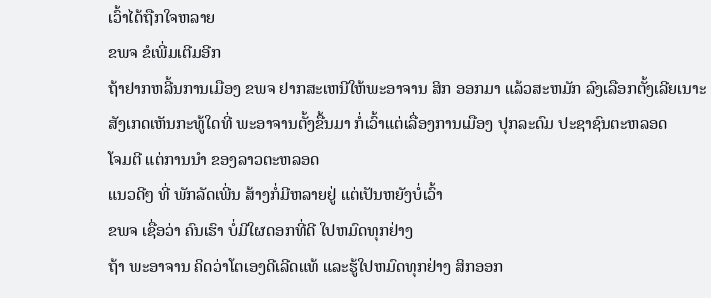ເວົ້າໄດ້ຖືກໃຈຫລາຍ
ຂພຈ ຂໍເພີ່ມເຕີມອີກ
ຖ້າຢາກຫລີ້ນການເມືອງ ຂພຈ ຢາກສະເຫນີໃຫ້ພະອາຈານ ສິກ ອອກມາ ແລ້ວສະຫມັກ ລົງເລືອກຕັ້ງເລີຍເນາະ
ສັງເກດເຫັນກະທູ້ໃດທີ່ ພະອາຈານຕັ້ງຂື້ນມາ ກໍ່ເວົ້າແຕ່ເລື່ອງການເມືອງ ປຸກລະດົມ ປະຊາຊົນຕະຫລອດ
ໂຈມຕີ ແຕ່ການນຳ ຂອງລາວຕະຫລອດ
ແນວດີໆ ທີ່ ພັກລັດເພີ່ນ ສ້າງກໍ່ມີຫລາຍຢູ່ ແຕ່ເປັນຫຍັງບໍ່ເວົ້າ
ຂພຈ ເຊື່ອວ່າ ຄົນເຮົາ ບໍ່ມີໃຜດອກທີ່ດີ ໃປຫມົດທຸກຢ່າງ
ຖ້າ ພະອາຈານ ຄິດວ່າໂຕເອງດີເລີດແທ້ ແລະຮູ້ໃປຫມົດທຸກຢ່າງ ສິກອອກ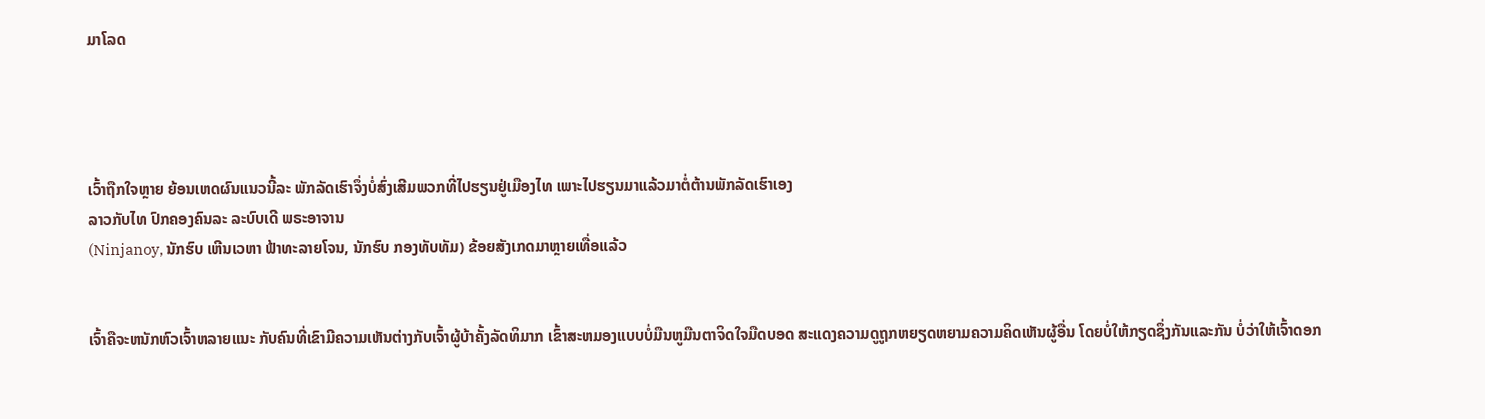ມາໂລດ




ເວົ້າຖືກໃຈຫຼາຍ ຍ້ອນເຫດຜົນແນວນີ້ລະ ພັກລັດເຮົາຈຶ່ງບໍ່ສົ່ງເສີມພວກທີ່ໄປຮຽນຢູ່ເມືອງໄທ ເພາະໄປຮຽນມາແລ້ວມາຕໍ່ຕ້ານພັກລັດເຮົາເອງ
ລາວກັບໄທ ປົກຄອງຄົນລະ ລະບົບເດີ ພຣະອາຈານ
(Ninjanoy, ນັກຮົບ ເຫີນເວຫາ ຟ້າທະລາຍໂຈນ, ນັກຮົບ ກອງທັບທັມ) ຂ້ອຍສັງເກດມາຫຼາຍເທື່ອແລ້ວ


ເຈົ້າຄືຈະຫນັກຫົວເຈົ້າຫລາຍແນະ ກັບຄົນທີ່ເຂົາມີຄວາມເຫັນຕ່າງກັບເຈົ້າຜູ້ບ້າຄັ້ງລັດທິມາກ ເຂົ້າສະຫມອງແບບບໍ່ມືນຫູມືນຕາຈິດໃຈມືດບອດ ສະແດງຄວາມດູຖູກຫຍຽດຫຍາມຄວາມຄິດເຫັນຜູ້ອື່ນ ໂດຍບໍ່ໃຫ້ກຽດຊຶ່ງກັນແລະກັນ ບໍ່ວ່າໃຫ້ເຈົ້າດອກ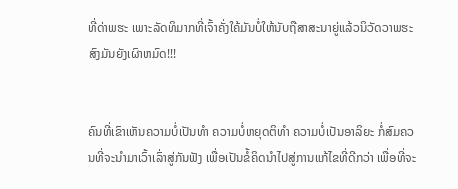ທີ່ດ່າພຮະ ເພາະລັດທິມາກທີ່ເຈົ້າຄັ່ງໃຄ້ມັນບໍ່ໃຫ້ນັບຖືສາສະນາຍູ່ແລ້ວນິວັດວາພຮະສົງມັນຍັງເຜົາຫມົດ!!!


ຄົນທີ່ເຂົາເຫັນຄວາມບໍ່ເປັນທຳ ຄວາມບໍ່ຫຍຸດຕິທຳ ຄວາມບໍ່ເປັນອາລິຍະ ກໍ່ສົມຄວນທີ່ຈະນຳມາເວົ້າເລົ່າສູ່ກັນຟັງ ເພື່ອເປັນຂໍ້ຄິດນຳໄປສູ່ການແກ້ໄຂທີ່ດີກວ່າ ເພື່ອທີ່ຈະ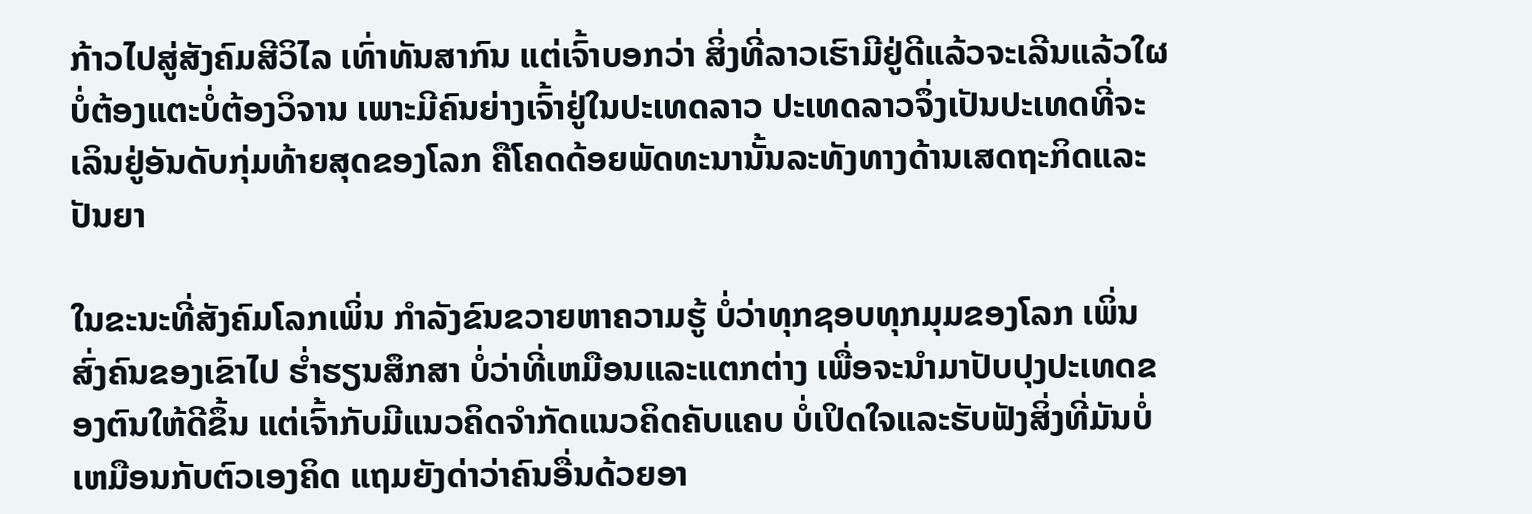ກ້າວໄປສູ່ສັງຄົມສີວິໄລ ເທົ່າທັນສາກົນ ແຕ່ເຈົ້າບອກວ່າ ສິ່ງທີ່ລາວເຮົາມີຢູ່ດີແລ້ວຈະເລີນແລ້ວໃຜບໍ່ຕ້ອງແຕະບໍ່ຕ້ອງວິຈານ ເພາະມີຄົນຍ່າງເຈົ້າຢູ່ໃນປະເທດລາວ ປະເທດລາວຈຶ່ງເປັນປະເທດທີ່ຈະເລິນຢູ່ອັນດັບກຸ່ມທ້າຍສຸດຂອງໂລກ ຄືໂຄດດ້ອຍພັດທະນານັ້ນລະທັງທາງດ້ານເສດຖະກິດແລະປັນຍາ

ໃນຂະນະທີ່ສັງຄົມໂລກເພິ່ນ ກຳລັງຂົນຂວາຍຫາຄວາມຮູ້ ບໍ່ວ່າທຸກຊອບທຸກມຸມຂອງໂລກ ເພິ່ນສົ່ງຄົນຂອງເຂົາໄປ ຮ່ຳຮຽນສຶກສາ ບໍ່ວ່າທີ່ເຫມືອນແລະແຕກຕ່າງ ເພື່ອຈະນຳມາປັບປຸງປະເທດຂອງຕົນໃຫ້ດີຂຶ້ນ ແຕ່ເຈົ້າກັບມີແນວຄິດຈຳກັດແນວຄິດຄັບແຄບ ບໍ່ເປິດໃຈແລະຮັບຟັງສິ່ງທີ່ມັນບໍ່ເຫມືອນກັບຕົວເອງຄິດ ແຖມຍັງດ່າວ່າຄົນອື່ນດ້ວຍອາ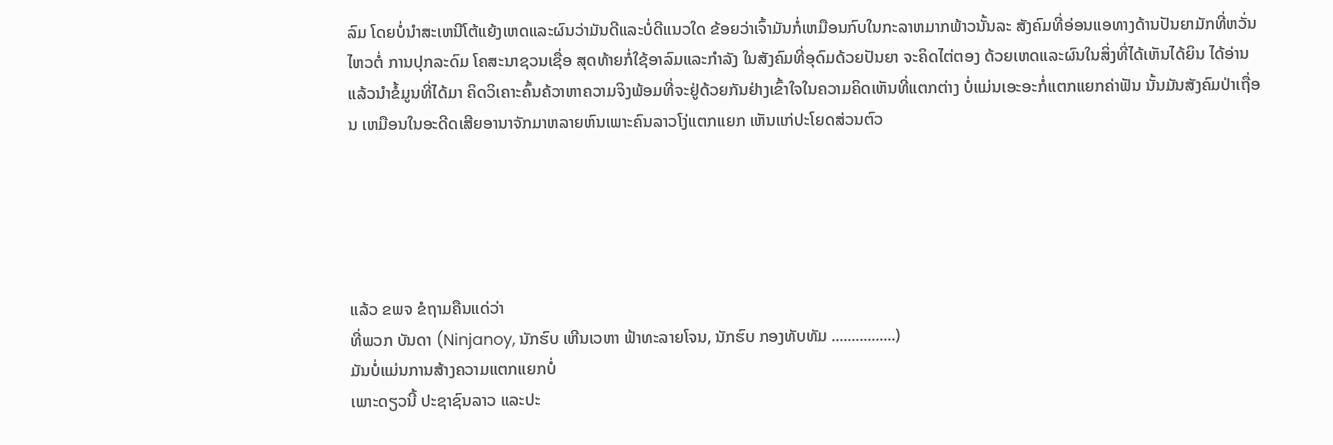ລົມ ໂດຍບໍ່ນຳສະເຫນີໂຕ້ແຍ້ງເຫດແລະຜົນວ່າມັນດີແລະບໍ່ດີແນວໃດ ຂ້ອຍວ່າເຈົ້າມັນກໍ່ເຫມືອນກົບໃນກະລາຫມາກພ້າວນັ້ນລະ ສັງຄົມທີ່ອ່ອນແອທາງດ້ານປັນຍາມັກທີ່ຫວັ່ນໄຫວຕໍ່ ການປຸກລະດົມ ໂຄສະນາຊວນເຊື່ອ ສຸດທ້າຍກໍ່ໃຊ້ອາລົມແລະກຳລັງ ໃນສັງຄົມທີ່ອຸດົມດ້ວຍປັນຍາ ຈະຄິດໄຕ່ຕອງ ດ້ວຍເຫດແລະຜົນໃນສິ່ງທີ່ໄດ້ເຫັນໄດ້ຍິນ ໄດ້ອ່ານ ແລ້ວນຳຂໍ້ມູນທີ່ໄດ້ມາ ຄິດວິເຄາະຄົ້ນຄ້ວາຫາຄວາມຈິງພ້ອມທີ່ຈະຢູ່ດ້ວຍກັນຢ່າງເຂົ້າໃຈໃນຄວາມຄິດເຫັນທີ່ແຕກຕ່າງ ບໍ່ແມ່ນເອະອະກໍ່ແຕກແຍກຄ່າຟັນ ນັ້ນມັນສັງຄົມປ່າເຖື່ອນ ເຫມືອນໃນອະດີດເສີຍອານາຈັກມາຫລາຍຫົນເພາະຄົນລາວໂງ່ແຕກແຍກ ເຫັນແກ່ປະໂຍດສ່ວນຕົວ





ແລ້ວ ຂພຈ ຂໍຖາມຄືນແດ່ວ່າ
ທີ່ພວກ ບັນດາ (Ninjanoy, ນັກຮົບ ເຫີນເວຫາ ຟ້າທະລາຍໂຈນ, ນັກຮົບ ກອງທັບທັມ ................)
ມັນບໍ່ແມ່ນການສ້າງຄວາມແຕກແຍກບໍ່
ເພາະດຽວນີ້ ປະຊາຊົນລາວ ແລະປະ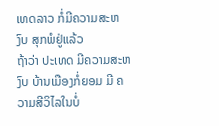ເທດລາວ ກໍ່ມີຄວາມສະຫງົບ ສຸກພໍຢູ່ແລ້ວ
ຖ້າວ່າ ປະເທດ ມີຄວາມສະຫງົບ ບ້ານເມືອງກໍ່ຍອມ ມີ ຄວາມສີວິໄລໃນບໍ່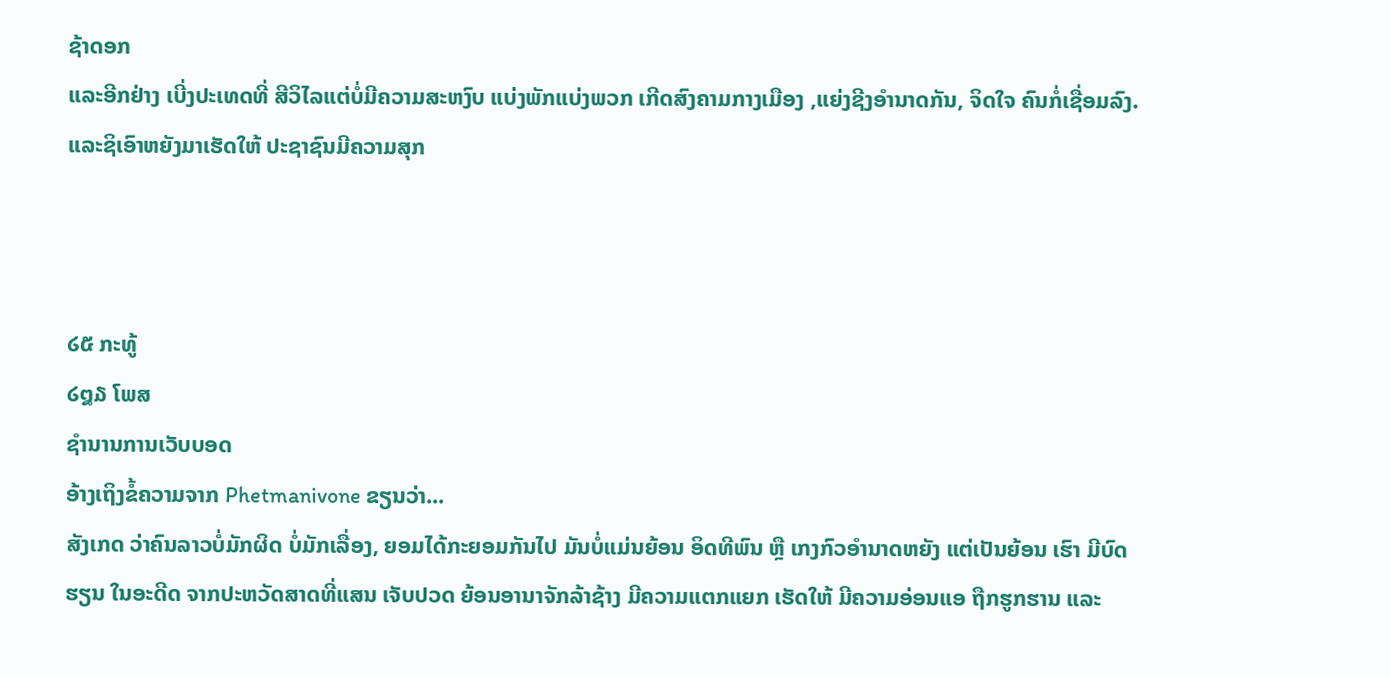ຊ້າດອກ
ແລະອີກຢ່າງ ເບີ່ງປະເທດທີ່ ສີວິໄລແຕ່ບໍ່ມີຄວາມສະຫງົບ ແບ່ງພັກແບ່ງພວກ ເກີດສົງຄາມກາງເມືອງ ,ແຍ່ງຊີງອຳນາດກັນ, ຈິດໃຈ ຄົນກໍ່ເຊື່ອມລົງ.ແລະຊິເອົາຫຍັງມາເຮັດໃຫ້ ປະຊາຊົນມີຄວາມສຸກ



໒໕ ກະທູ້
໒໘໓ ໂພສ
ຊຳນານການເວັບບອດ
ອ້າງເຖິງຂໍ້ຄວາມຈາກ Phetmanivone ຂຽນວ່າ...
ສັງເກດ ວ່າຄົນລາວບໍ່ມັກຜິດ ບໍ່ມັກເລື່ອງ, ຍອມໄດ້ກະຍອມກັນໄປ ມັນບໍ່ແມ່ນຍ້ອນ ອິດທີພົນ ຫຼື ເກງກົວອໍານາດຫຍັງ ແຕ່ເປັນຍ້ອນ ເຮົາ ມີບົດຮຽນ ໃນອະດີດ ຈາກປະຫວັດສາດທີ່ແສນ ເຈັບປວດ ຍ້ອນອານາຈັກລ້າຊ້າງ ມີຄວາມແຕກແຍກ ເຮັດໃຫ້ ມີຄວາມອ່ອນແອ ຖືກຮູກຮານ ແລະ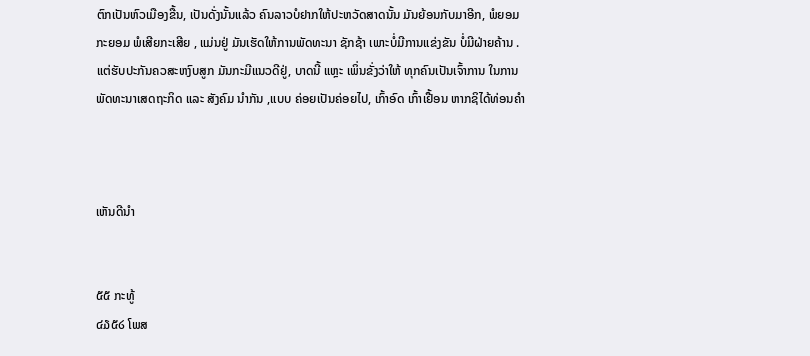ຕົກເປັນຫົວເມືອງຂື້ນ, ເປັນດັ່ງນັ້ນແລ້ວ ຄົນລາວບໍຢາກໃຫ້ປະຫວັດສາດນັ້ນ ມັນຍ້ອນກັບມາອີກ, ພໍຍອມ ກະຍອມ ພໍເສີຍກະເສີຍ , ແມ່ນຢູ່ ມັນເຮັດໃຫ້ການພັດທະນາ ຊັກຊ້າ ເພາະບໍ່ມີການແຂ່ງຂັນ ບໍ່ມີຝ່າຍຄ້ານ . ແຕ່ຮັບປະກັນຄວສະຫງົບສູກ ມັນກະມີແນວດີຢູ່, ບາດນີ້ ແຫຼະ ເພິ່ນຂັ່ງວ່າໃຫ້ ທຸກຄົນເປັນເຈົ້າການ ໃນການພັດທະນາເສດຖະກິດ ແລະ ສັງຄົມ ນໍາກັນ ,ແບບ ຄ່ອຍເປັນຄ່ອຍໄປ, ເກົ້າອົດ ເກົ້າເຢື້ອນ ຫາກຊິໄດ້ທ່ອນຄໍາ



ເຫັນດີນຳ


໕໕ ກະທູ້
໔໓໕໒ ໂພສ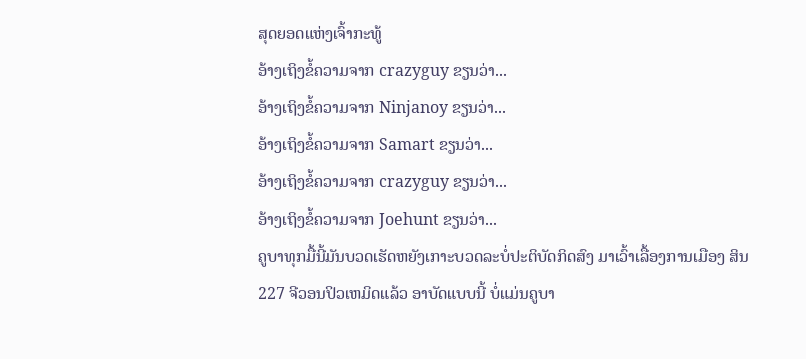ສຸດຍອດແຫ່ງເຈົ້າກະທູ້
ອ້າງເຖິງຂໍ້ຄວາມຈາກ crazyguy ຂຽນວ່າ...
ອ້າງເຖິງຂໍ້ຄວາມຈາກ Ninjanoy ຂຽນວ່າ...
ອ້າງເຖິງຂໍ້ຄວາມຈາກ Samart ຂຽນວ່າ...
ອ້າງເຖິງຂໍ້ຄວາມຈາກ crazyguy ຂຽນວ່າ...
ອ້າງເຖິງຂໍ້ຄວາມຈາກ Joehunt ຂຽນວ່າ...
ຄູບາທຸກມື້ນີ້ມັນບວດເຮັດຫຍັງເກາະບວດລະບໍ່ປະຕິບັດກິດສົງ ມາເວົ້າເລື້ອງການເມືອງ ສິນ 227 ຈີວອນປິວເຫມິດແລ້ວ ອາບັດແບບນີ້ ບໍ່ແມ່ນຄູບາ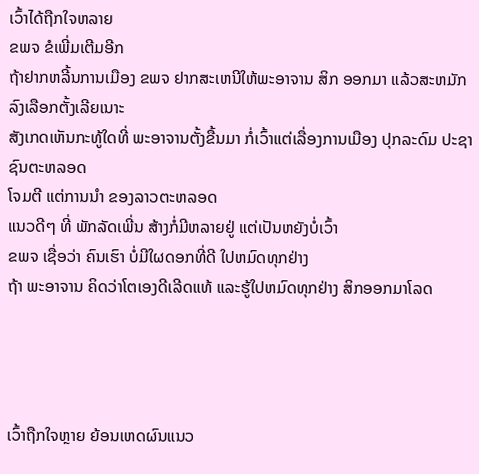ເວົ້າໄດ້ຖືກໃຈຫລາຍ
ຂພຈ ຂໍເພີ່ມເຕີມອີກ
ຖ້າຢາກຫລີ້ນການເມືອງ ຂພຈ ຢາກສະເຫນີໃຫ້ພະອາຈານ ສິກ ອອກມາ ແລ້ວສະຫມັກ ລົງເລືອກຕັ້ງເລີຍເນາະ
ສັງເກດເຫັນກະທູ້ໃດທີ່ ພະອາຈານຕັ້ງຂື້ນມາ ກໍ່ເວົ້າແຕ່ເລື່ອງການເມືອງ ປຸກລະດົມ ປະຊາຊົນຕະຫລອດ
ໂຈມຕີ ແຕ່ການນຳ ຂອງລາວຕະຫລອດ
ແນວດີໆ ທີ່ ພັກລັດເພີ່ນ ສ້າງກໍ່ມີຫລາຍຢູ່ ແຕ່ເປັນຫຍັງບໍ່ເວົ້າ
ຂພຈ ເຊື່ອວ່າ ຄົນເຮົາ ບໍ່ມີໃຜດອກທີ່ດີ ໃປຫມົດທຸກຢ່າງ
ຖ້າ ພະອາຈານ ຄິດວ່າໂຕເອງດີເລີດແທ້ ແລະຮູ້ໃປຫມົດທຸກຢ່າງ ສິກອອກມາໂລດ




ເວົ້າຖືກໃຈຫຼາຍ ຍ້ອນເຫດຜົນແນວ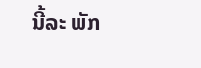ນີ້ລະ ພັກ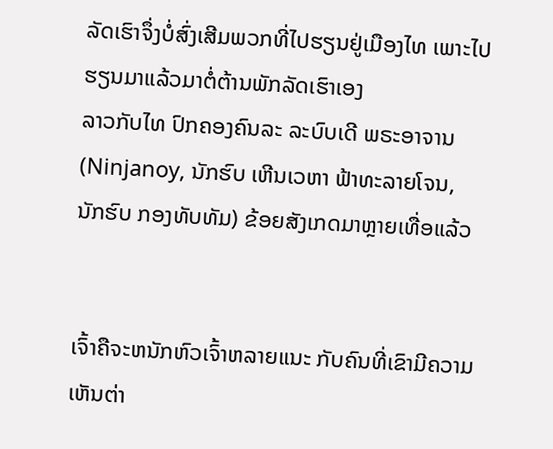ລັດເຮົາຈຶ່ງບໍ່ສົ່ງເສີມພວກທີ່ໄປຮຽນຢູ່ເມືອງໄທ ເພາະໄປຮຽນມາແລ້ວມາຕໍ່ຕ້ານພັກລັດເຮົາເອງ
ລາວກັບໄທ ປົກຄອງຄົນລະ ລະບົບເດີ ພຣະອາຈານ
(Ninjanoy, ນັກຮົບ ເຫີນເວຫາ ຟ້າທະລາຍໂຈນ, ນັກຮົບ ກອງທັບທັມ) ຂ້ອຍສັງເກດມາຫຼາຍເທື່ອແລ້ວ


ເຈົ້າຄືຈະຫນັກຫົວເຈົ້າຫລາຍແນະ ກັບຄົນທີ່ເຂົາມີຄວາມເຫັນຕ່າ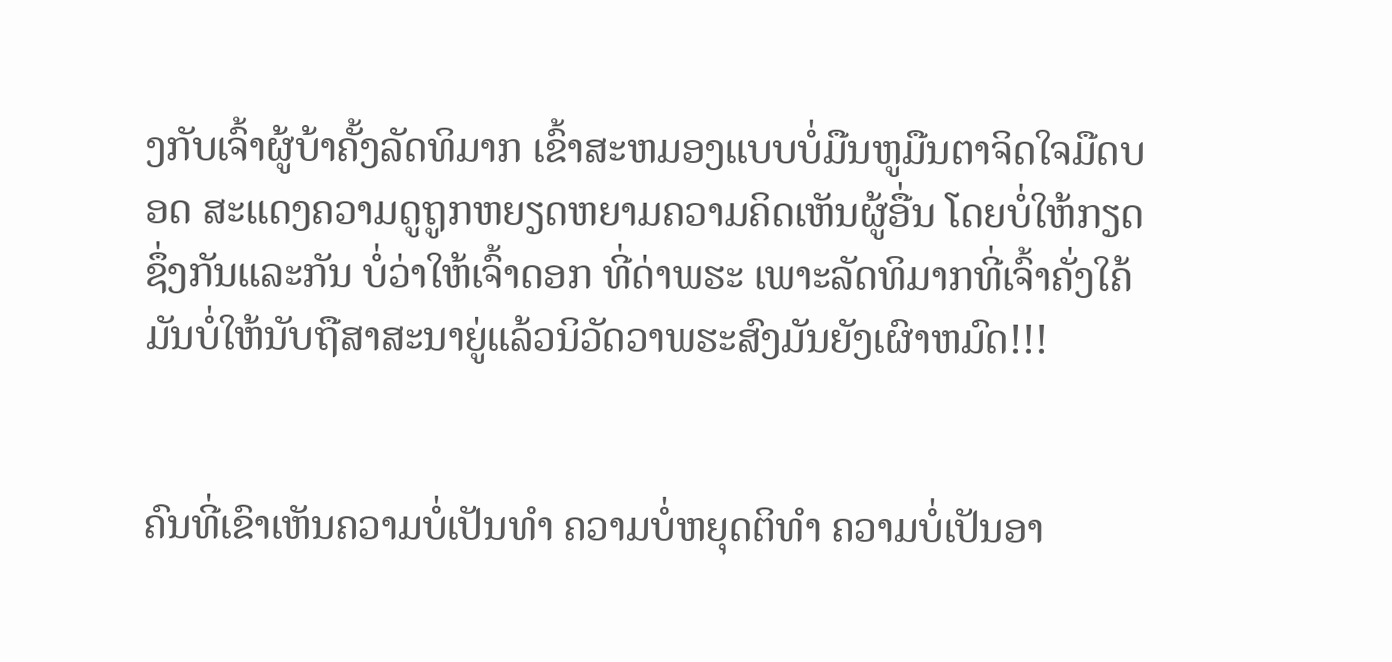ງກັບເຈົ້າຜູ້ບ້າຄັ້ງລັດທິມາກ ເຂົ້າສະຫມອງແບບບໍ່ມືນຫູມືນຕາຈິດໃຈມືດບອດ ສະແດງຄວາມດູຖູກຫຍຽດຫຍາມຄວາມຄິດເຫັນຜູ້ອື່ນ ໂດຍບໍ່ໃຫ້ກຽດຊຶ່ງກັນແລະກັນ ບໍ່ວ່າໃຫ້ເຈົ້າດອກ ທີ່ດ່າພຮະ ເພາະລັດທິມາກທີ່ເຈົ້າຄັ່ງໃຄ້ມັນບໍ່ໃຫ້ນັບຖືສາສະນາຍູ່ແລ້ວນິວັດວາພຮະສົງມັນຍັງເຜົາຫມົດ!!!


ຄົນທີ່ເຂົາເຫັນຄວາມບໍ່ເປັນທຳ ຄວາມບໍ່ຫຍຸດຕິທຳ ຄວາມບໍ່ເປັນອາ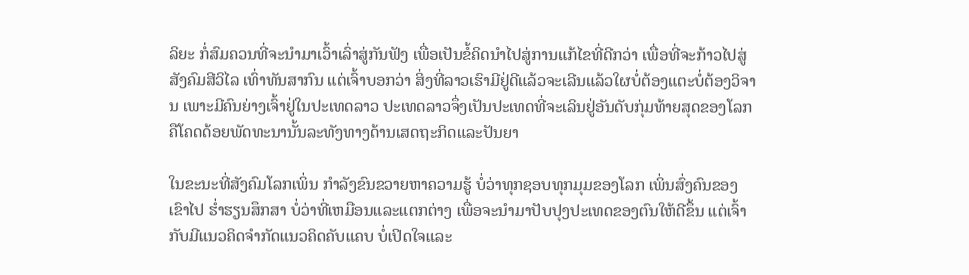ລິຍະ ກໍ່ສົມຄວນທີ່ຈະນຳມາເວົ້າເລົ່າສູ່ກັນຟັງ ເພື່ອເປັນຂໍ້ຄິດນຳໄປສູ່ການແກ້ໄຂທີ່ດີກວ່າ ເພື່ອທີ່ຈະກ້າວໄປສູ່ສັງຄົມສີວິໄລ ເທົ່າທັນສາກົນ ແຕ່ເຈົ້າບອກວ່າ ສິ່ງທີ່ລາວເຮົາມີຢູ່ດີແລ້ວຈະເລີນແລ້ວໃຜບໍ່ຕ້ອງແຕະບໍ່ຕ້ອງວິຈານ ເພາະມີຄົນຍ່າງເຈົ້າຢູ່ໃນປະເທດລາວ ປະເທດລາວຈຶ່ງເປັນປະເທດທີ່ຈະເລິນຢູ່ອັນດັບກຸ່ມທ້າຍສຸດຂອງໂລກ ຄືໂຄດດ້ອຍພັດທະນານັ້ນລະທັງທາງດ້ານເສດຖະກິດແລະປັນຍາ

ໃນຂະນະທີ່ສັງຄົມໂລກເພິ່ນ ກຳລັງຂົນຂວາຍຫາຄວາມຮູ້ ບໍ່ວ່າທຸກຊອບທຸກມຸມຂອງໂລກ ເພິ່ນສົ່ງຄົນຂອງເຂົາໄປ ຮ່ຳຮຽນສຶກສາ ບໍ່ວ່າທີ່ເຫມືອນແລະແຕກຕ່າງ ເພື່ອຈະນຳມາປັບປຸງປະເທດຂອງຕົນໃຫ້ດີຂຶ້ນ ແຕ່ເຈົ້າກັບມີແນວຄິດຈຳກັດແນວຄິດຄັບແຄບ ບໍ່ເປິດໃຈແລະ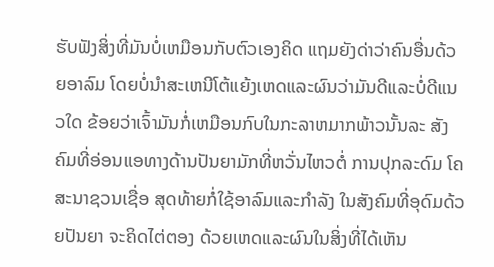ຮັບຟັງສິ່ງທີ່ມັນບໍ່ເຫມືອນກັບຕົວເອງຄິດ ແຖມຍັງດ່າວ່າຄົນອື່ນດ້ວຍອາລົມ ໂດຍບໍ່ນຳສະເຫນີໂຕ້ແຍ້ງເຫດແລະຜົນວ່າມັນດີແລະບໍ່ດີແນວໃດ ຂ້ອຍວ່າເຈົ້າມັນກໍ່ເຫມືອນກົບໃນກະລາຫມາກພ້າວນັ້ນລະ ສັງຄົມທີ່ອ່ອນແອທາງດ້ານປັນຍາມັກທີ່ຫວັ່ນໄຫວຕໍ່ ການປຸກລະດົມ ໂຄສະນາຊວນເຊື່ອ ສຸດທ້າຍກໍ່ໃຊ້ອາລົມແລະກຳລັງ ໃນສັງຄົມທີ່ອຸດົມດ້ວຍປັນຍາ ຈະຄິດໄຕ່ຕອງ ດ້ວຍເຫດແລະຜົນໃນສິ່ງທີ່ໄດ້ເຫັນ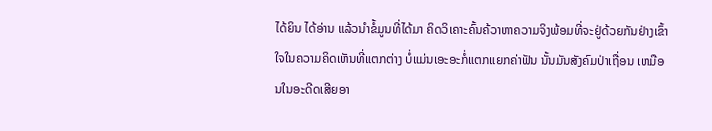ໄດ້ຍິນ ໄດ້ອ່ານ ແລ້ວນຳຂໍ້ມູນທີ່ໄດ້ມາ ຄິດວິເຄາະຄົ້ນຄ້ວາຫາຄວາມຈິງພ້ອມທີ່ຈະຢູ່ດ້ວຍກັນຢ່າງເຂົ້າໃຈໃນຄວາມຄິດເຫັນທີ່ແຕກຕ່າງ ບໍ່ແມ່ນເອະອະກໍ່ແຕກແຍກຄ່າຟັນ ນັ້ນມັນສັງຄົມປ່າເຖື່ອນ ເຫມືອນໃນອະດີດເສີຍອາ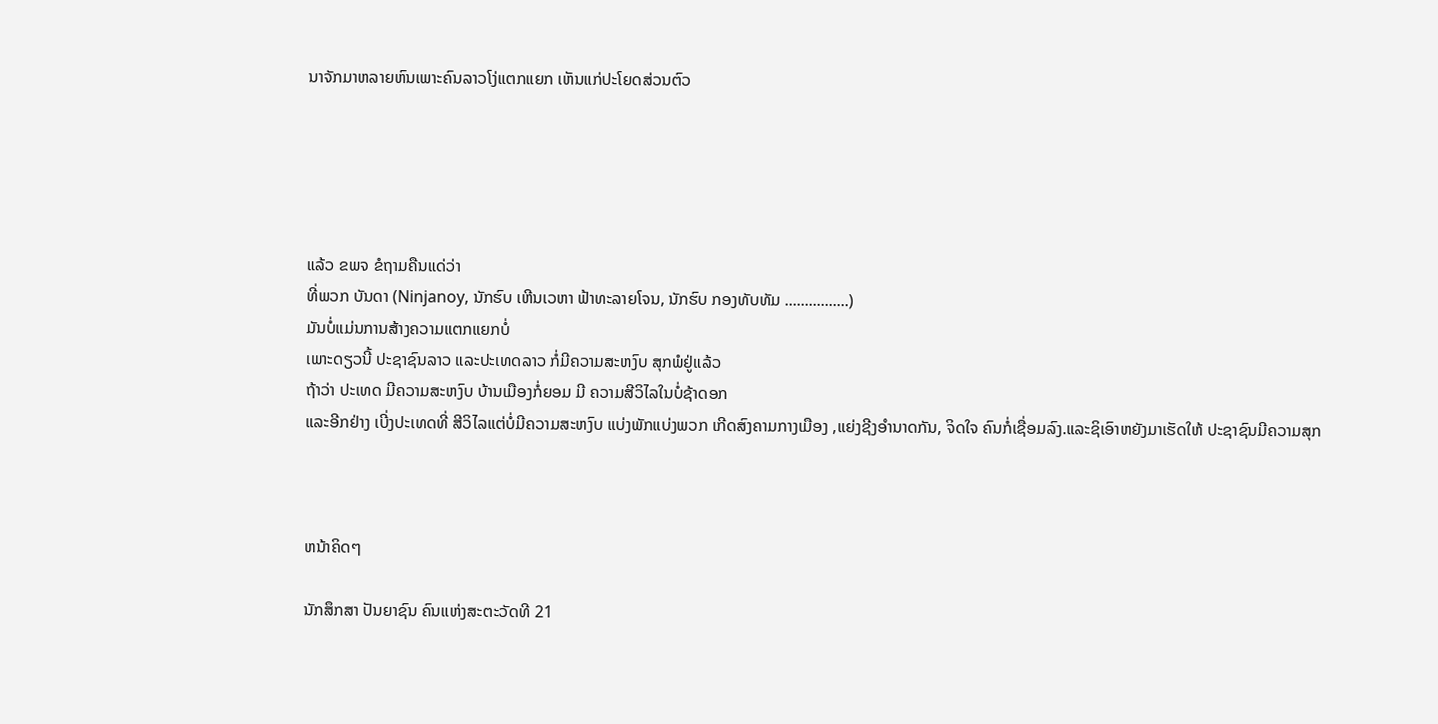ນາຈັກມາຫລາຍຫົນເພາະຄົນລາວໂງ່ແຕກແຍກ ເຫັນແກ່ປະໂຍດສ່ວນຕົວ





ແລ້ວ ຂພຈ ຂໍຖາມຄືນແດ່ວ່າ
ທີ່ພວກ ບັນດາ (Ninjanoy, ນັກຮົບ ເຫີນເວຫາ ຟ້າທະລາຍໂຈນ, ນັກຮົບ ກອງທັບທັມ ................)
ມັນບໍ່ແມ່ນການສ້າງຄວາມແຕກແຍກບໍ່
ເພາະດຽວນີ້ ປະຊາຊົນລາວ ແລະປະເທດລາວ ກໍ່ມີຄວາມສະຫງົບ ສຸກພໍຢູ່ແລ້ວ
ຖ້າວ່າ ປະເທດ ມີຄວາມສະຫງົບ ບ້ານເມືອງກໍ່ຍອມ ມີ ຄວາມສີວິໄລໃນບໍ່ຊ້າດອກ
ແລະອີກຢ່າງ ເບີ່ງປະເທດທີ່ ສີວິໄລແຕ່ບໍ່ມີຄວາມສະຫງົບ ແບ່ງພັກແບ່ງພວກ ເກີດສົງຄາມກາງເມືອງ ,ແຍ່ງຊີງອຳນາດກັນ, ຈິດໃຈ ຄົນກໍ່ເຊື່ອມລົງ.ແລະຊິເອົາຫຍັງມາເຮັດໃຫ້ ປະຊາຊົນມີຄວາມສຸກ



ຫນ້າຄິດໆ

ນັກສຶກສາ ປັນຍາຊົນ ຄົນແຫ່ງສະຕະວັດທີ 21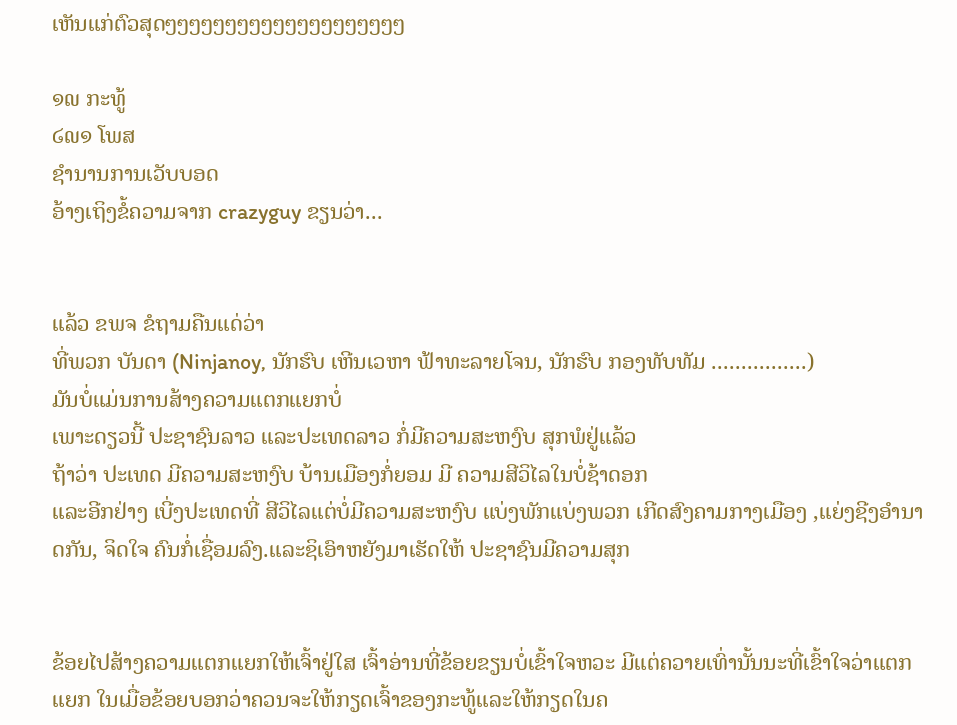ເຫັນແກ່ຕົວສຸດໆໆໆໆໆໆໆໆໆໆໆໆໆໆໆໆໆໆໆໆ

໑໙ ກະທູ້
໒໙໑ ໂພສ
ຊຳນານການເວັບບອດ
ອ້າງເຖິງຂໍ້ຄວາມຈາກ crazyguy ຂຽນວ່າ...


ແລ້ວ ຂພຈ ຂໍຖາມຄືນແດ່ວ່າ
ທີ່ພວກ ບັນດາ (Ninjanoy, ນັກຮົບ ເຫີນເວຫາ ຟ້າທະລາຍໂຈນ, ນັກຮົບ ກອງທັບທັມ ................)
ມັນບໍ່ແມ່ນການສ້າງຄວາມແຕກແຍກບໍ່
ເພາະດຽວນີ້ ປະຊາຊົນລາວ ແລະປະເທດລາວ ກໍ່ມີຄວາມສະຫງົບ ສຸກພໍຢູ່ແລ້ວ
ຖ້າວ່າ ປະເທດ ມີຄວາມສະຫງົບ ບ້ານເມືອງກໍ່ຍອມ ມີ ຄວາມສີວິໄລໃນບໍ່ຊ້າດອກ
ແລະອີກຢ່າງ ເບີ່ງປະເທດທີ່ ສີວິໄລແຕ່ບໍ່ມີຄວາມສະຫງົບ ແບ່ງພັກແບ່ງພວກ ເກີດສົງຄາມກາງເມືອງ ,ແຍ່ງຊີງອຳນາດກັນ, ຈິດໃຈ ຄົນກໍ່ເຊື່ອມລົງ.ແລະຊິເອົາຫຍັງມາເຮັດໃຫ້ ປະຊາຊົນມີຄວາມສຸກ


ຂ້ອຍໄປສ້າງຄວາມແຕກແຍກໃຫ້ເຈົ້າຢູ່ໃສ ເຈົ້າອ່ານທີ່ຂ້ອຍຂຽນບໍ່ເຂົ້າໃຈຫວະ ມີແຕ່ຄວາຍເທົ່ານັ້ນນະທີ່ເຂົ້າໃຈວ່າແຕກແຍກ ໃນເມື່ອຂ້ອຍບອກວ່າຄວນຈະໃຫ້ກຽດເຈົ້າຂອງກະທູ້ແລະໃຫ້ກຽດໃນຄ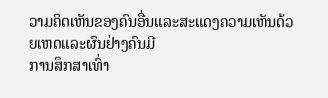ວາມຄິດເຫັນຂອງຄົນອື່ນແລະສະແດງຄວາມເຫັນດ້ວຍເຫດແລະຜົນຢ່າງຄົນມີ
ການສຶກສາເທົ່າ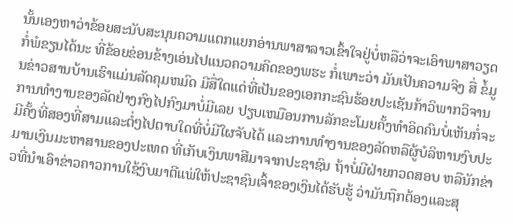ນັ້ນເອງຫາວ່າຂ້ອຍສະນັບສະນຸນຄວາມແຕກແຍກອ່ານພາສາລາວເຂົ້າໃຈຢູ່ບໍ່ຫລືວ່າຈະເອົາພາສາວຽດກໍ່ພໍຂຽນໄດ້ນະ ທີ່ຂ້ອຍຂ່ອນຂ້າງເອ່ນໄປແນວຄວາມຄິດຂອງພຮະ ກໍ່ເພາະວ່າ ມັນເປັນຄວາມຈິງ ສື່ ຂໍ້ມູນຂ່າວສານບ້ານເຮົາແມ່ນລັດຄຸມຫມົດ ມີສື່ໃດແດ່ທີ່ເປັນຂອງເອກກະຊົນຮ້ອຍປະເຊັນກ້າວິພາກວິຈານການທຳງານຂອງລັດຢ່າງກົງໄປກົງມາບໍ່ມີເລຍ ປຽບເຫມືອນການລັກຂະໂມຍຄັ້ງທຳອິດຄົນບໍ່ເຫັນກໍ່ຈະມີຄັ້ງທີ່ສອງທີ່ສາມແລະຕໍ່ໆໄປຕາບໃດທີ່ບໍ່ມີໃຜຈັບໄດ້ ແລະການທຳງານຂອງລັດຫລືຜູ້ບໍລິຫານງົບປະມານເງິນມະຫາສານຂອງປະເທດ ທີ່ເກັບເງິນພາສີມາຈາກປະຊາຊົນ ຖ້າບໍ່ມີຝ່າຍກວດສອບ ຫລືນັກຂ່າວທີ່ນຳເອົາຂ່າວຄາວການໃຊ້ງົບມາຕີແພ່ໃຫ້ປະຊາຊົນເຈົ້າຂອງເງິນໄດ້ຮັບຮູ້ ວ່າມັນຖຶກຕ້ອງແລະສຸ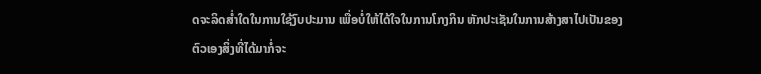ດຈະລິດສ່ຳໃດໃນການໃຊ້ງົບປະມານ ເພື່ອບໍ່ໃຫ້ໄດ້ໃຈໃນການໂກງກິນ ຫັກປະເຊັນໃນການສ້າງສາໄປເປັນຂອງຕົວເອງສິ່ງທີ່ໄດ້ມາກໍ່ຈະ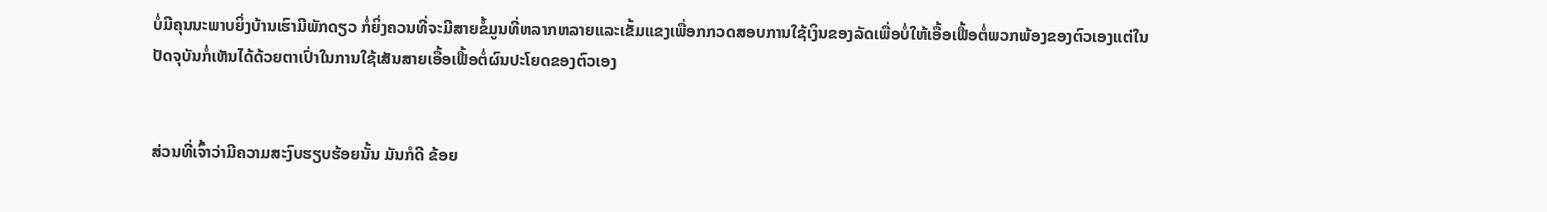ບໍ່ມີຄຸນນະພາບຍິ່ງບ້ານເຮົາມີພັກດຽວ ກໍ່ຍິ່ງຄວນທີ່ຈະມີສາຍຂໍ້ມູນທີ່ຫລາກຫລາຍແລະເຂັ້ມແຂງເພື່ອກກວດສອບການໃຊ້ເງິນຂອງລັດເພື່ອບໍ່ໃຫ້ເອື້ອເຟື້ອຕໍ່ພວກພ້ອງຂອງຕົວເອງແຕ່ໃນ
ປັດຈຸບັນກໍ່ເຫັນໄດ້ດ້ວຍຕາເປົ່າໃນການໃຊ້ເສັນສາຍເອື້ອເຟື້ອຕໍ່ຜົນປະໂຍດຂອງຕົວເອງ


ສ່ວນທີ່ເຈົ້າວ່າມີຄວາມສະງົບຮຽບຮ້ອຍນັ້ນ ມັນກໍດີ ຂ້ອຍ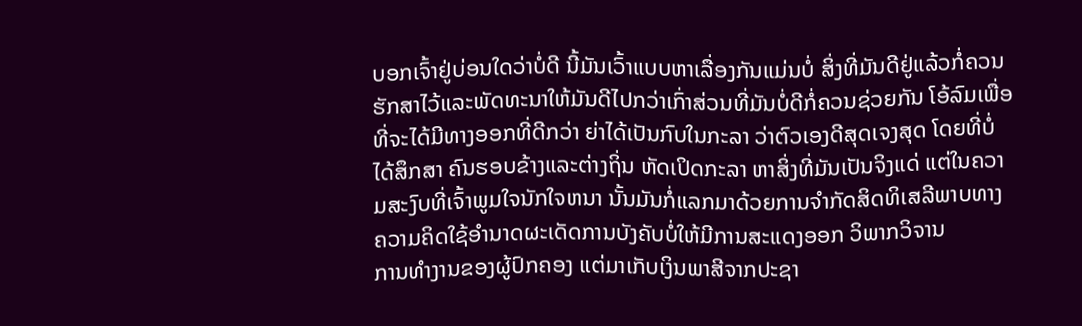ບອກເຈົ້າຢູ່ບ່ອນໃດວ່າບໍ່ດີ ນີ້ມັນເວົ້າແບບຫາເລື່ອງກັນແມ່ນບໍ່ ສິ່ງທີ່ມັນດີຢູ່ແລ້ວກໍ່ຄວນຮັກສາໄວ້ແລະພັດທະນາໃຫ້ມັນດີໄປກວ່າເກົ່າສ່ວນທີ່ມັນບໍ່ດີກໍ່ຄວນຊ່ວຍກັນ ໂອ້ລົມເພື່ອທີ່ຈະໄດ້ມີທາງອອກທີ່ດີກວ່າ ຍ່າໄດ້ເປັນກົບໃນກະລາ ວ່າຕົວເອງດີສຸດເຈງສຸດ ໂດຍທີ່ບໍ່ໄດ້ສຶກສາ ຄົນຮອບຂ້າງແລະຕ່າງຖິ່ນ ຫັດເປິດກະລາ ຫາສິ່ງທີ່ມັນເປັນຈິງແດ່ ແຕ່ໃນຄວາມສະງົບທີ່ເຈົ້າພູມໃຈນັກໃຈຫນາ ນັ້ນມັນກໍ່ແລກມາດ້ວຍການຈຳກັດສິດທິເສລີພາບທາງຄວາມຄິດໃຊ້ອຳນາດຜະເດັດການບັງຄັບບໍ່ໃຫ້ມີການສະແດງອອກ ວິພາກວິຈານ
ການທຳງານຂອງຜູ້ປົກຄອງ ແຕ່ມາເກັບເງິນພາສີຈາກປະຊາ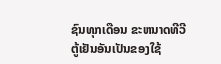ຊົນທຸກເດືອນ ຂະຫນາດທີວີ ຕູ້ເຢັນອັນເປັນຂອງໃຊ້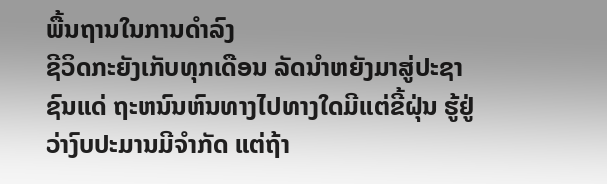ພື້ນຖານໃນການດຳລົງ
ຊີວິດກະຍັງເກັບທຸກເດືອນ ລັດນຳຫຍັງມາສູ່ປະຊາຊົນແດ່ ຖະຫນົນຫົນທາງໄປທາງໃດມີແຕ່ຂີ້ຝຸ່ນ ຮູ້ຢູ່ວ່າງົບປະມານມີຈຳກັດ ແຕ່ຖ້າ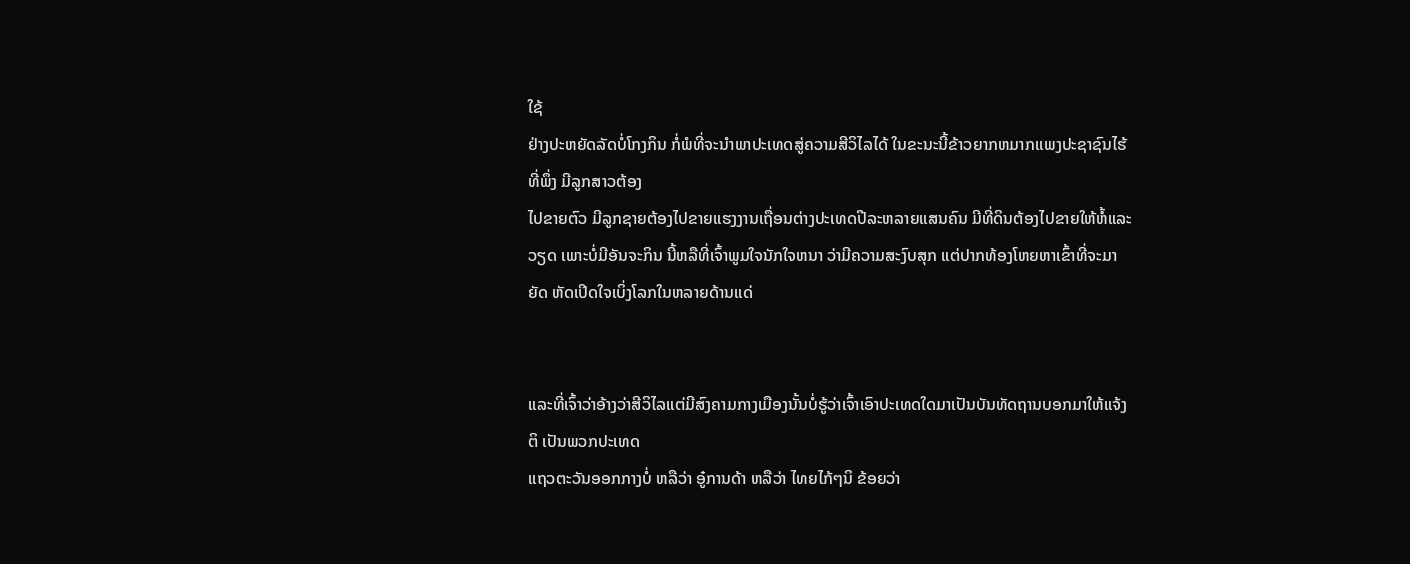ໃຊ້
ຢ່າງປະຫຍັດລັດບໍ່ໂກງກິນ ກໍ່ພໍທີ່ຈະນຳພາປະເທດສູ່ຄວາມສີວິໄລໄດ້ ໃນຂະນະນີ້ຂ້າວຍາກຫມາກເເພງປະຊາຊົນໄຮ້ທີ່ພຶ່ງ ມີລູກສາວຕ້ອງ
ໄປຂາຍຕົວ ມີລູກຊາຍຕ້ອງໄປຂາຍແຮງງານເຖື່ອນຕ່າງປະເທດປີລະຫລາຍແສນຄົນ ມີທີ່ດິນຕ້ອງໄປຂາຍໃຫ້ຫໍ້ແລະວຽດ ເພາະບໍ່ມີອັນຈະກິນ ນີ້ຫລືທີ່ເຈົ້າພູມໃຈນັກໃຈຫນາ ວ່າມີຄວາມສະງົບສຸກ ແຕ່ປາກທ້ອງໂຫຍຫາເຂົ້າທີ່ຈະມາຍັດ ຫັດເປິດໃຈເບິ່ງໂລກໃນຫລາຍດ້ານແດ່


ແລະທີ່ເຈົ້າວ່າອ້າງວ່າສີວິໄລແຕ່ມີສົງຄາມກາງເມືອງນັ້ນບໍ່ຮູ້ວ່າເຈົ້າເອົາປະເທດໃດມາເປັນບັນທັດຖານບອກມາໃຫ້ແຈ້ງຕິ ເປັນພວກປະເທດ
ແຖວຕະວັນອອກກາງບໍ່ ຫລືວ່າ ອູ໋ການດ້າ ຫລືວ່າ ໄທຍໄກ້ໆນິ ຂ້ອຍວ່າ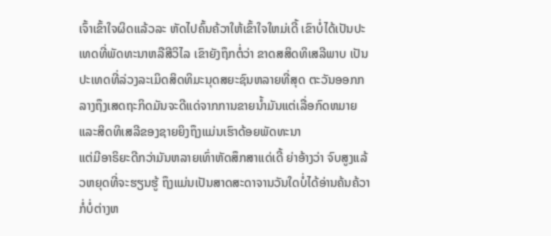ເຈົ້າເຂົ້າໃຈຜິດແລ້ວລະ ຫັດໄປຄົ້ນຄ້ວາໃຫ້ເຂົ້າໃຈໃຫມ່ເດີ້ ເຂົາບໍ່ໄດ້ເປັນປະເທດທີ່ພັດທະນາຫລືສີວິໄລ ເຂົາຍັງຖຶກຕໍ່ວ່າ ຂາດສສິດທິເສລີພາບ ເປັນປະເທດທີ່ລ່ວງລະເມິດສິດທິມະນຸດສຍະຊົນຫລາຍທີ່ສຸດ ຕະວັນອອກກລາງຖຶງເສດຖະກິດມັນຈະດີແດ່ຈາກການຂາຍນ້ຳມັນແຕ່ເລື່ອກົດຫມາຍແລະສິດທິເສລີຂອງຊາຍຍິງຖຶງແມ່ນເຮົາດ້ອຍພັດທະນາ
ແຕ່ມີອາຣິຍະດີກວ່າມັນຫລາຍເທົ່າຫັດສຶກສາແດ່ເດີ້ ຍ່າອ້າງວ່າ ຈົບສູງແລ້ວຫຍຸດທີ່ຈະຮຽນຮູ້ ຖຶງແມ່ນເປັນສາດສະດາຈານວັນໃດບໍ່ໄດ້ອ່ານຄ້ນຄ້ວາກໍ່ບໍ່ຕ່າງຫ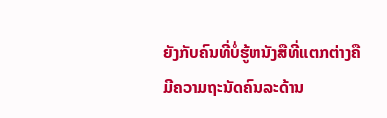ຍັງກັບຄົນທີ່ບໍ່ຮູ້ຫນັງສືທີ່ແຕກຕ່າງຄືມີຄວາມຖະນັດຄົນລະດ້ານ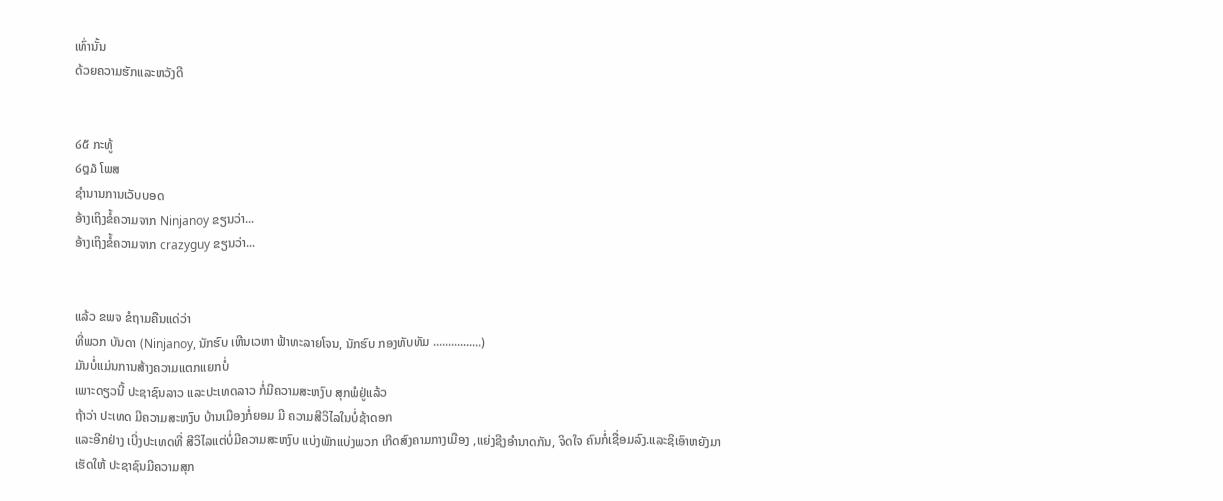ເທົ່ານັ້ນ
ດ້ວຍຄວາມຮັກແລະຫວັງດີ


໒໕ ກະທູ້
໒໘໓ ໂພສ
ຊຳນານການເວັບບອດ
ອ້າງເຖິງຂໍ້ຄວາມຈາກ Ninjanoy ຂຽນວ່າ...
ອ້າງເຖິງຂໍ້ຄວາມຈາກ crazyguy ຂຽນວ່າ...


ແລ້ວ ຂພຈ ຂໍຖາມຄືນແດ່ວ່າ
ທີ່ພວກ ບັນດາ (Ninjanoy, ນັກຮົບ ເຫີນເວຫາ ຟ້າທະລາຍໂຈນ, ນັກຮົບ ກອງທັບທັມ ................)
ມັນບໍ່ແມ່ນການສ້າງຄວາມແຕກແຍກບໍ່
ເພາະດຽວນີ້ ປະຊາຊົນລາວ ແລະປະເທດລາວ ກໍ່ມີຄວາມສະຫງົບ ສຸກພໍຢູ່ແລ້ວ
ຖ້າວ່າ ປະເທດ ມີຄວາມສະຫງົບ ບ້ານເມືອງກໍ່ຍອມ ມີ ຄວາມສີວິໄລໃນບໍ່ຊ້າດອກ
ແລະອີກຢ່າງ ເບີ່ງປະເທດທີ່ ສີວິໄລແຕ່ບໍ່ມີຄວາມສະຫງົບ ແບ່ງພັກແບ່ງພວກ ເກີດສົງຄາມກາງເມືອງ ,ແຍ່ງຊີງອຳນາດກັນ, ຈິດໃຈ ຄົນກໍ່ເຊື່ອມລົງ.ແລະຊິເອົາຫຍັງມາເຮັດໃຫ້ ປະຊາຊົນມີຄວາມສຸກ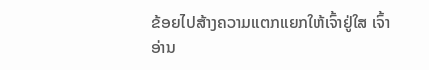ຂ້ອຍໄປສ້າງຄວາມແຕກແຍກໃຫ້ເຈົ້າຢູ່ໃສ ເຈົ້າອ່ານ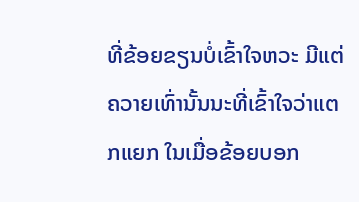ທີ່ຂ້ອຍຂຽນບໍ່ເຂົ້າໃຈຫວະ ມີແຕ່ຄວາຍເທົ່ານັ້ນນະທີ່ເຂົ້າໃຈວ່າແຕກແຍກ ໃນເມື່ອຂ້ອຍບອກ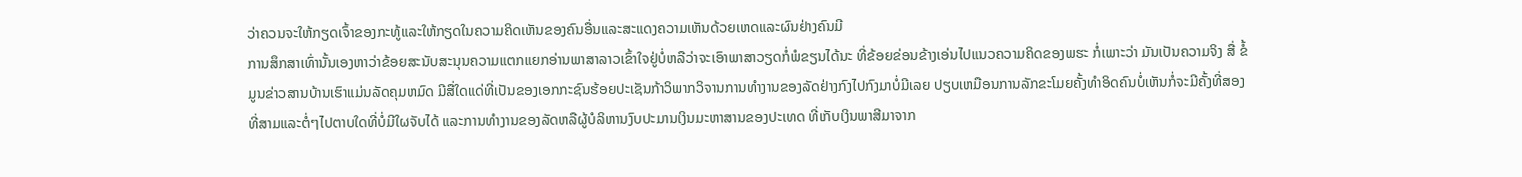ວ່າຄວນຈະໃຫ້ກຽດເຈົ້າຂອງກະທູ້ແລະໃຫ້ກຽດໃນຄວາມຄິດເຫັນຂອງຄົນອື່ນແລະສະແດງຄວາມເຫັນດ້ວຍເຫດແລະຜົນຢ່າງຄົນມີ
ການສຶກສາເທົ່ານັ້ນເອງຫາວ່າຂ້ອຍສະນັບສະນຸນຄວາມແຕກແຍກອ່ານພາສາລາວເຂົ້າໃຈຢູ່ບໍ່ຫລືວ່າຈະເອົາພາສາວຽດກໍ່ພໍຂຽນໄດ້ນະ ທີ່ຂ້ອຍຂ່ອນຂ້າງເອ່ນໄປແນວຄວາມຄິດຂອງພຮະ ກໍ່ເພາະວ່າ ມັນເປັນຄວາມຈິງ ສື່ ຂໍ້ມູນຂ່າວສານບ້ານເຮົາແມ່ນລັດຄຸມຫມົດ ມີສື່ໃດແດ່ທີ່ເປັນຂອງເອກກະຊົນຮ້ອຍປະເຊັນກ້າວິພາກວິຈານການທຳງານຂອງລັດຢ່າງກົງໄປກົງມາບໍ່ມີເລຍ ປຽບເຫມືອນການລັກຂະໂມຍຄັ້ງທຳອິດຄົນບໍ່ເຫັນກໍ່ຈະມີຄັ້ງທີ່ສອງທີ່ສາມແລະຕໍ່ໆໄປຕາບໃດທີ່ບໍ່ມີໃຜຈັບໄດ້ ແລະການທຳງານຂອງລັດຫລືຜູ້ບໍລິຫານງົບປະມານເງິນມະຫາສານຂອງປະເທດ ທີ່ເກັບເງິນພາສີມາຈາກ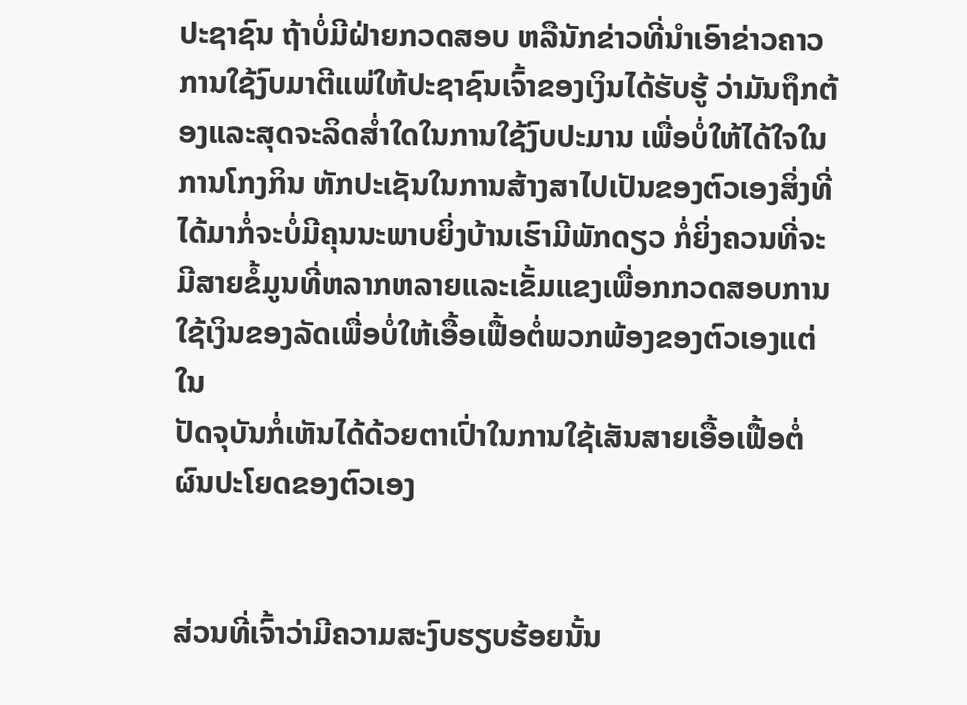ປະຊາຊົນ ຖ້າບໍ່ມີຝ່າຍກວດສອບ ຫລືນັກຂ່າວທີ່ນຳເອົາຂ່າວຄາວການໃຊ້ງົບມາຕີແພ່ໃຫ້ປະຊາຊົນເຈົ້າຂອງເງິນໄດ້ຮັບຮູ້ ວ່າມັນຖຶກຕ້ອງແລະສຸດຈະລິດສ່ຳໃດໃນການໃຊ້ງົບປະມານ ເພື່ອບໍ່ໃຫ້ໄດ້ໃຈໃນການໂກງກິນ ຫັກປະເຊັນໃນການສ້າງສາໄປເປັນຂອງຕົວເອງສິ່ງທີ່ໄດ້ມາກໍ່ຈະບໍ່ມີຄຸນນະພາບຍິ່ງບ້ານເຮົາມີພັກດຽວ ກໍ່ຍິ່ງຄວນທີ່ຈະມີສາຍຂໍ້ມູນທີ່ຫລາກຫລາຍແລະເຂັ້ມແຂງເພື່ອກກວດສອບການໃຊ້ເງິນຂອງລັດເພື່ອບໍ່ໃຫ້ເອື້ອເຟື້ອຕໍ່ພວກພ້ອງຂອງຕົວເອງແຕ່ໃນ
ປັດຈຸບັນກໍ່ເຫັນໄດ້ດ້ວຍຕາເປົ່າໃນການໃຊ້ເສັນສາຍເອື້ອເຟື້ອຕໍ່ຜົນປະໂຍດຂອງຕົວເອງ


ສ່ວນທີ່ເຈົ້າວ່າມີຄວາມສະງົບຮຽບຮ້ອຍນັ້ນ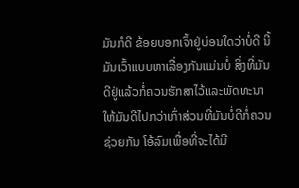ມັນກໍດີ ຂ້ອຍບອກເຈົ້າຢູ່ບ່ອນໃດວ່າບໍ່ດີ ນີ້ມັນເວົ້າແບບຫາເລື່ອງກັນແມ່ນບໍ່ ສິ່ງທີ່ມັນດີຢູ່ແລ້ວກໍ່ຄວນຮັກສາໄວ້ແລະພັດທະນາໃຫ້ມັນດີໄປກວ່າເກົ່າສ່ວນທີ່ມັນບໍ່ດີກໍ່ຄວນຊ່ວຍກັນ ໂອ້ລົມເພື່ອທີ່ຈະໄດ້ມີ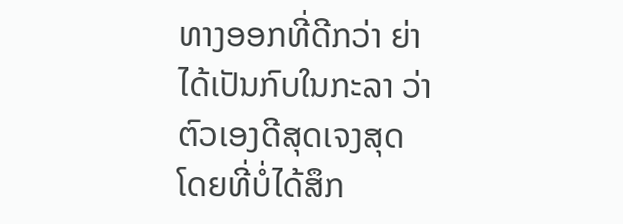ທາງອອກທີ່ດີກວ່າ ຍ່າໄດ້ເປັນກົບໃນກະລາ ວ່າຕົວເອງດີສຸດເຈງສຸດ ໂດຍທີ່ບໍ່ໄດ້ສຶກ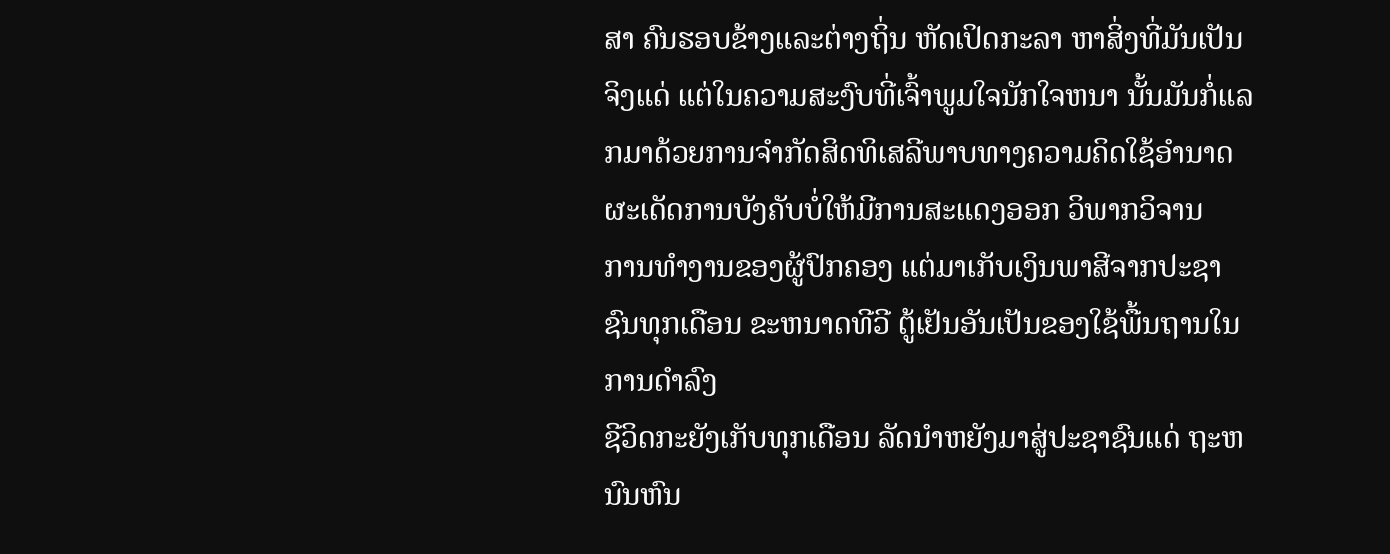ສາ ຄົນຮອບຂ້າງແລະຕ່າງຖິ່ນ ຫັດເປິດກະລາ ຫາສິ່ງທີ່ມັນເປັນຈິງແດ່ ແຕ່ໃນຄວາມສະງົບທີ່ເຈົ້າພູມໃຈນັກໃຈຫນາ ນັ້ນມັນກໍ່ແລກມາດ້ວຍການຈຳກັດສິດທິເສລີພາບທາງຄວາມຄິດໃຊ້ອຳນາດຜະເດັດການບັງຄັບບໍ່ໃຫ້ມີການສະແດງອອກ ວິພາກວິຈານ
ການທຳງານຂອງຜູ້ປົກຄອງ ແຕ່ມາເກັບເງິນພາສີຈາກປະຊາຊົນທຸກເດືອນ ຂະຫນາດທີວີ ຕູ້ເຢັນອັນເປັນຂອງໃຊ້ພື້ນຖານໃນການດຳລົງ
ຊີວິດກະຍັງເກັບທຸກເດືອນ ລັດນຳຫຍັງມາສູ່ປະຊາຊົນແດ່ ຖະຫນົນຫົນ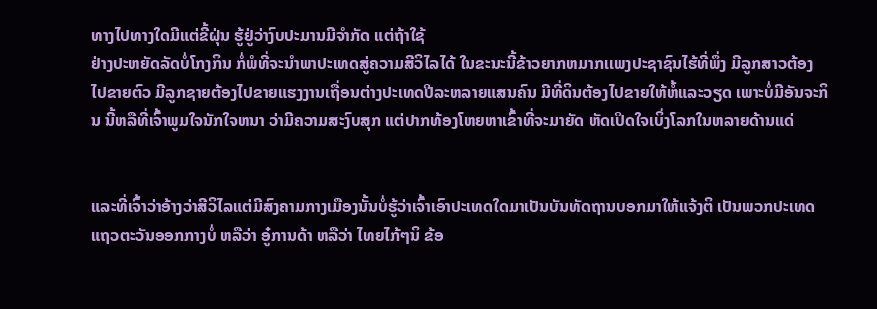ທາງໄປທາງໃດມີແຕ່ຂີ້ຝຸ່ນ ຮູ້ຢູ່ວ່າງົບປະມານມີຈຳກັດ ແຕ່ຖ້າໃຊ້
ຢ່າງປະຫຍັດລັດບໍ່ໂກງກິນ ກໍ່ພໍທີ່ຈະນຳພາປະເທດສູ່ຄວາມສີວິໄລໄດ້ ໃນຂະນະນີ້ຂ້າວຍາກຫມາກເເພງປະຊາຊົນໄຮ້ທີ່ພຶ່ງ ມີລູກສາວຕ້ອງ
ໄປຂາຍຕົວ ມີລູກຊາຍຕ້ອງໄປຂາຍແຮງງານເຖື່ອນຕ່າງປະເທດປີລະຫລາຍແສນຄົນ ມີທີ່ດິນຕ້ອງໄປຂາຍໃຫ້ຫໍ້ແລະວຽດ ເພາະບໍ່ມີອັນຈະກິນ ນີ້ຫລືທີ່ເຈົ້າພູມໃຈນັກໃຈຫນາ ວ່າມີຄວາມສະງົບສຸກ ແຕ່ປາກທ້ອງໂຫຍຫາເຂົ້າທີ່ຈະມາຍັດ ຫັດເປິດໃຈເບິ່ງໂລກໃນຫລາຍດ້ານແດ່


ແລະທີ່ເຈົ້າວ່າອ້າງວ່າສີວິໄລແຕ່ມີສົງຄາມກາງເມືອງນັ້ນບໍ່ຮູ້ວ່າເຈົ້າເອົາປະເທດໃດມາເປັນບັນທັດຖານບອກມາໃຫ້ແຈ້ງຕິ ເປັນພວກປະເທດ
ແຖວຕະວັນອອກກາງບໍ່ ຫລືວ່າ ອູ໋ການດ້າ ຫລືວ່າ ໄທຍໄກ້ໆນິ ຂ້ອ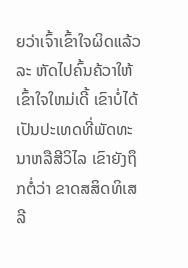ຍວ່າເຈົ້າເຂົ້າໃຈຜິດແລ້ວລະ ຫັດໄປຄົ້ນຄ້ວາໃຫ້ເຂົ້າໃຈໃຫມ່ເດີ້ ເຂົາບໍ່ໄດ້ເປັນປະເທດທີ່ພັດທະນາຫລືສີວິໄລ ເຂົາຍັງຖຶກຕໍ່ວ່າ ຂາດສສິດທິເສລີ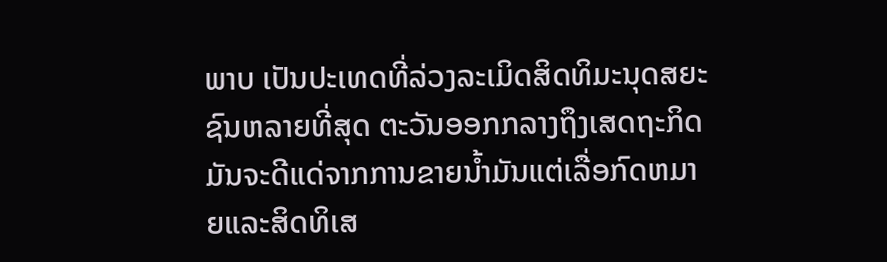ພາບ ເປັນປະເທດທີ່ລ່ວງລະເມິດສິດທິມະນຸດສຍະຊົນຫລາຍທີ່ສຸດ ຕະວັນອອກກລາງຖຶງເສດຖະກິດມັນຈະດີແດ່ຈາກການຂາຍນ້ຳມັນແຕ່ເລື່ອກົດຫມາຍແລະສິດທິເສ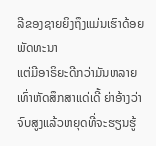ລີຂອງຊາຍຍິງຖຶງແມ່ນເຮົາດ້ອຍພັດທະນາ
ແຕ່ມີອາຣິຍະດີກວ່າມັນຫລາຍເທົ່າຫັດສຶກສາແດ່ເດີ້ ຍ່າອ້າງວ່າ ຈົບສູງແລ້ວຫຍຸດທີ່ຈະຮຽນຮູ້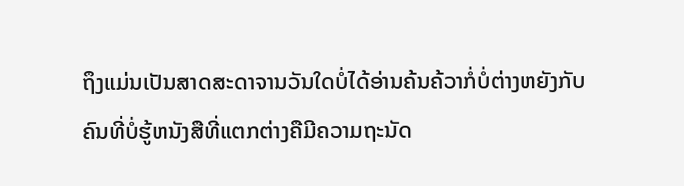ຖຶງແມ່ນເປັນສາດສະດາຈານວັນໃດບໍ່ໄດ້ອ່ານຄ້ນຄ້ວາກໍ່ບໍ່ຕ່າງຫຍັງກັບຄົນທີ່ບໍ່ຮູ້ຫນັງສືທີ່ແຕກຕ່າງຄືມີຄວາມຖະນັດ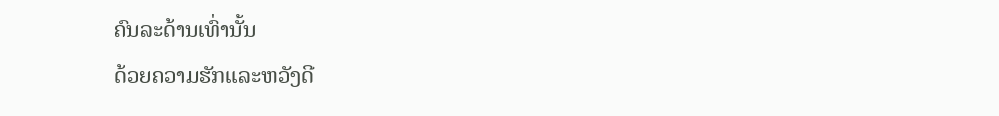ຄົນລະດ້ານເທົ່ານັ້ນ
ດ້ວຍຄວາມຮັກແລະຫວັງດີ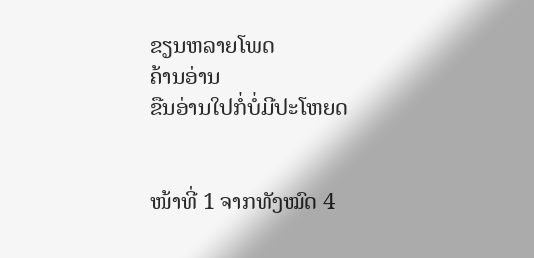ຂຽນຫລາຍໂພດ
ຄ້ານອ່ານ
ຂືນອ່ານໃປກໍ່ບໍ່ມີປະໂຫຍດ


ໜ້າທີ່ 1 ຈາກທັງໝົດ 4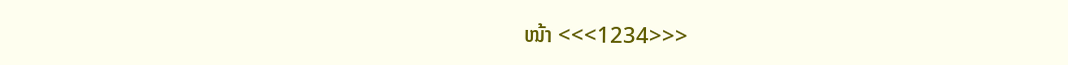ໜ້າ <<<1234>>>